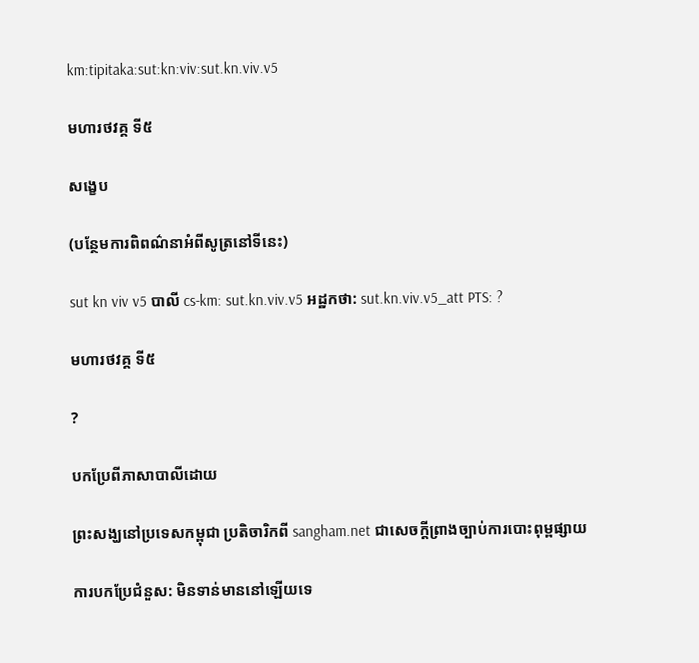km:tipitaka:sut:kn:viv:sut.kn.viv.v5

មហារថវគ្គ ទី៥

សង្ខេប

(បន្ថែមការពិពណ៌នាអំពីសូត្រនៅទីនេះ)

sut kn viv v5 បាលី cs-km: sut.kn.viv.v5 អដ្ឋកថា: sut.kn.viv.v5_att PTS: ?

មហារថវគ្គ ទី៥

?

បកប្រែពីភាសាបាលីដោយ

ព្រះសង្ឃនៅប្រទេសកម្ពុជា ប្រតិចារិកពី sangham.net ជាសេចក្តីព្រាងច្បាប់ការបោះពុម្ពផ្សាយ

ការបកប្រែជំនួស: មិនទាន់មាននៅឡើយទេ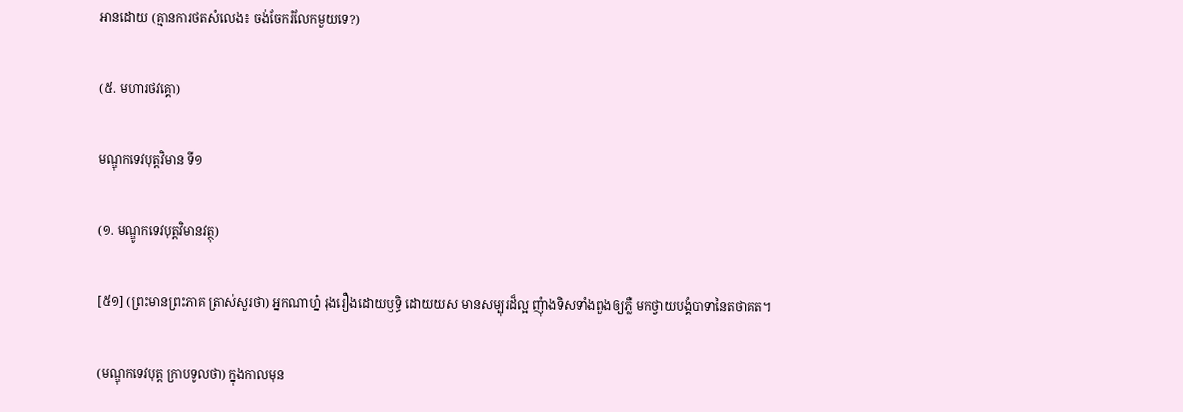អានដោយ (គ្មានការថតសំលេង៖ ចង់ចែករំលែកមួយទេ?)

(៥. មហារថវគ្គោ)

មណ្ឌុកទេវបុត្តវិមាន ទី១

(១. មណ្ឌូកទេវបុត្តវិមានវត្ថុ)

[៥១] (ព្រះមានព្រះភាគ ត្រាស់សួរថា) អ្នកណាហ្ន៎ រុងរឿងដោយឫទ្ធិ ដោយយស មានសម្បុរដ៏ល្អ ញុំាងទិសទាំងពួងឲ្យភ្លឺ មកថ្វាយបង្គំបាទានៃតថាគត។

(មណ្ឌុកទេវបុត្ត ក្រាបទូលថា) ក្នុងកាលមុន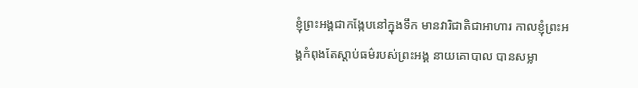ខ្ញុំព្រះអង្គជាកង្កែបនៅក្នុងទឹក មានវារិជាតិជាអាហារ កាលខ្ញុំព្រះអង្គកំពុងតែស្តាប់ធម៌របស់ព្រះអង្គ នាយគោបាល បានសម្លា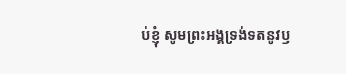ប់ខ្ញុំ សូមព្រះអង្គទ្រង់ទតនូវឫ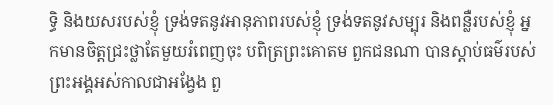ទ្ធិ និងយសរបស់ខ្ញុំ ទ្រង់ទតនូវអានុភាពរបស់ខ្ញុំ ទ្រង់ទតនូវសម្បុរ និងពន្លឺរបស់ខ្ញុំ អ្នកមានចិត្តជ្រះថ្លាតែមួយរំពេញចុះ បពិត្រព្រះគោតម ពួកជនណា បានស្តាប់ធម៌របស់ព្រះអង្គអស់កាលជាអង្វែង ពួ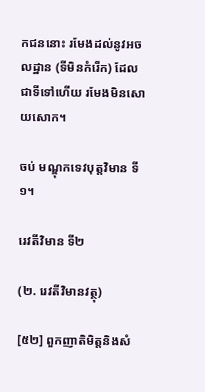កជននោះ រមែងដល់នូវអចលដ្ឋាន (ទីមិនកំរើក) ដែលជាទីទៅហើយ រមែងមិនសោយសោក។

ចប់ មណ្ឌុកទេវបុត្តវិមាន ទី១។

រេវតីវិមាន ទី២

(២. រេវតីវិមានវត្ថុ)

[៥២] ពួកញាតិមិត្តនិងសំ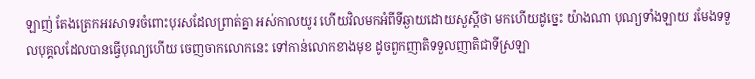ឡាញ់ តែងត្រេកអរសាទរចំពោះបុរសដែលព្រាត់គ្នា អស់កាលយូរ ហើយវិលមកអំពីទីឆ្ងាយដោយសួស្តីថា មកហើយដូច្នេះ យ៉ាងណា បុណ្យទាំងឡាយ រមែងទទួលបុគ្គលដែលបានធ្វើបុណ្យហើយ ចេញចាកលោកនេះ ទៅកាន់លោកខាងមុខ ដូចពួកញាតិទទួលញាតិជាទីស្រឡា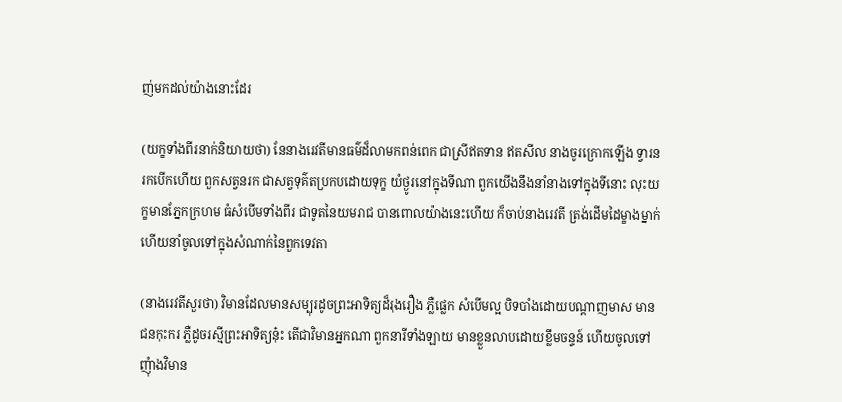ញ់មកដល់យ៉ាងនោះដែរ

(យក្ខទាំងពីរនាក់និយាយថា) នែនាងរេវតីមានធម៌ដ៏លាមកពន់ពេក ជាស្រីឥតទាន ឥតសីល នាងចូរក្រោកឡើង ទ្វារនរកបើកហើយ ពួកសត្វនរក ជាសត្វទុគ៌តប្រកបដោយទុក្ខ យំថ្ងូរនៅក្នុងទីណា ពួកយើងនឹងនាំនាងទៅក្នុងទីនោះ លុះយក្ខមានភ្នែកក្រហម ធំសំបើមទាំងពីរ ជាទូតនៃយមរាជ បានពោលយ៉ាងនេះហើយ ក៏ចាប់នាងរេវតី ត្រង់ដើមដៃម្ខាងម្នាក់ ហើយនាំចូលទៅក្នុងសំណាក់នៃពួកទេវតា

(នាងរេវតីសួរថា) វិមានដែលមានសម្បុរដូចព្រះអាទិត្យដ៏រុងរឿង ភ្លឺផ្លេក សំបើមល្អ បិទបាំងដោយបណ្តាញមាស មានជនកុះករ ភ្លឺដូចរស្មីព្រះអាទិត្យនុ៎ះ តើជាវិមានអ្នកណា ពួកនារីទាំងឡាយ មានខ្លួនលាបដោយខ្លឹមចន្ទន៍ ហើយចូលទៅ ញុំាងវិមាន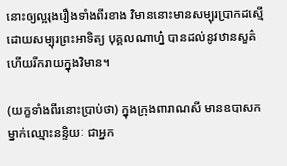នោះឲ្យល្អរុងរឿងទាំងពីរខាង វិមាននោះមានសម្បុរប្រាកដស្មើដោយសម្បុរព្រះអាទិត្យ បុគ្គលណាហ្ន៎ បានដល់នូវឋានសួគ៌ ហើយរីករាយក្នុងវិមាន។

(យក្ខទាំងពីរនោះប្រាប់ថា) ក្នុងក្រុងពារាណសី មានឧបាសកម្នាក់ឈ្មោះនន្ទិយៈ ជាអ្នក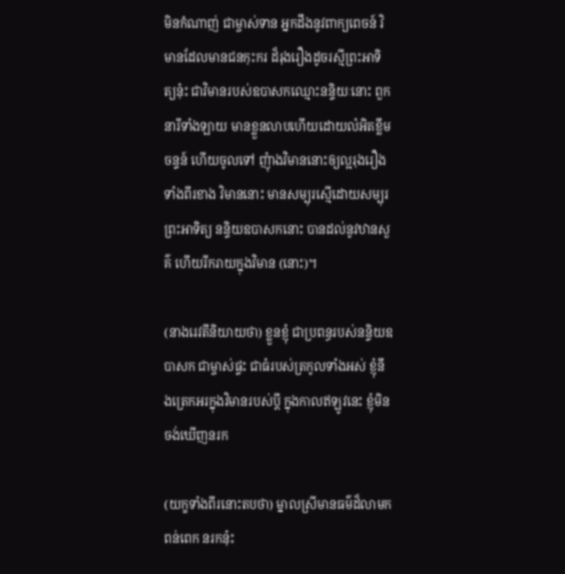មិនកំណាញ់ ជាម្ចាស់ទាន អ្នកដឹងនូវពាក្យពេចន៍ វិមានដែលមានជនកុះករ ដ៏រុងរឿងដូចរស្មីព្រះអាទិត្យនុ៎ះ ជាវិមានរបស់ឧបាសកឈ្មោះនន្ទិយៈនោះ ពួកនារីទាំងឡាយ មានខ្លួនលាបហើយដោយលំអិតខ្លឹមចន្ទន៍ ហើយចូលទៅ ញុំាងវិមាននោះឲ្យល្អរុងរឿងទាំងពីរខាង វិមាននោះ មានសម្បុរស្មើដោយសម្បុរព្រះអាទិត្យ នន្ទិយឧបាសកនោះ បានដល់នូវឋានសួគ៌ ហើយរីករាយក្នុងវិមាន (នោះ)។

(នាងរេវតីនិយាយថា) ខ្លួនខ្ញុំ ជាប្រពន្ធរបស់នន្ទិយឧបាសក ជាម្ចាស់ផ្ទះ ជាធំរបស់ត្រកូលទាំងអស់ ខ្ញុំនឹងត្រេកអរក្នុងវិមានរបស់បី្ត ក្នុងកាលឥឡូវនេះ ខ្ញុំមិនចង់ឃើញនរក

(យក្ខទាំងពីរនោះតបថា) ម្នាលស្រីមានធម៌ដ៏លាមកពន់ពេក នរកនុ៎ះ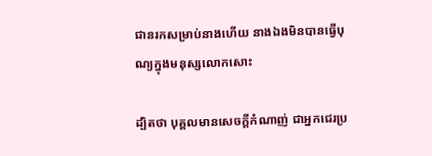ជានរកសម្រាប់នាងហើយ នាងឯងមិនបានធ្វើបុណ្យក្នុងមនុស្សលោកសោះ

ដ្បិតថា បុគ្គលមានសេចកី្តកំណាញ់ ជាអ្នកជេរប្រ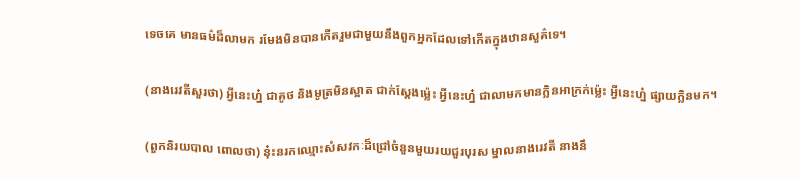ទេចគេ មានធម៌ដ៏លាមក រមែងមិនបានកើតរួមជាមួយនឹងពួកអ្នកដែលទៅកើតក្នុងឋានសួគ៌ទេ។

(នាងរេវតីសួរថា) អី្វនេះហ្ន៎ ជាគូថ និងមូត្រមិនស្អាត ជាក់ស្តែងម៉្លេះ អី្វនេះហ៎្ន ជាលាមកមានក្លិនអាក្រក់ម៉្លេះ អី្វនេះហ៎្ន ផ្សាយក្លិនមក។

(ពួកនិរយបាល ពោលថា) នុ៎ះនរកឈ្មោះសំសវកៈដ៏ជ្រៅចំនួនមួយរយជួរបុរស ម្នាលនាងរេវតី នាងនឹ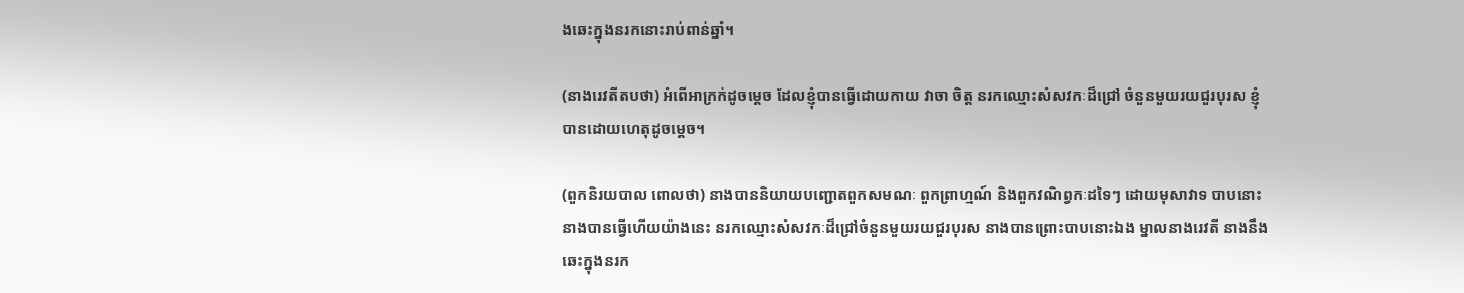ងឆេះក្នុងនរកនោះរាប់ពាន់ឆ្នាំ។

(នាងរេវតីតបថា) អំពើអាក្រក់ដូចម្តេច ដែលខ្ញុំបានធ្វើដោយកាយ វាចា ចិត្ត នរកឈ្មោះសំសវកៈដ៏ជ្រៅ ចំនួនមួយរយជួរបុរស ខ្ញុំបានដោយហេតុដូចម្តេច។

(ពួកនិរយបាល ពោលថា) នាងបាននិយាយបញ្ជោតពួកសមណៈ ពួកព្រាហ្មណ៍ និងពួកវណិព្វកៈដទៃៗ ដោយមុសាវាទ បាបនោះ នាងបានធ្វើហើយយ៉ាងនេះ នរកឈ្មោះសំសវកៈដ៏ជ្រៅចំនួនមួយរយជួរបុរស នាងបានព្រោះបាបនោះឯង ម្នាលនាងរេវតី នាងនឹងឆេះក្នុងនរក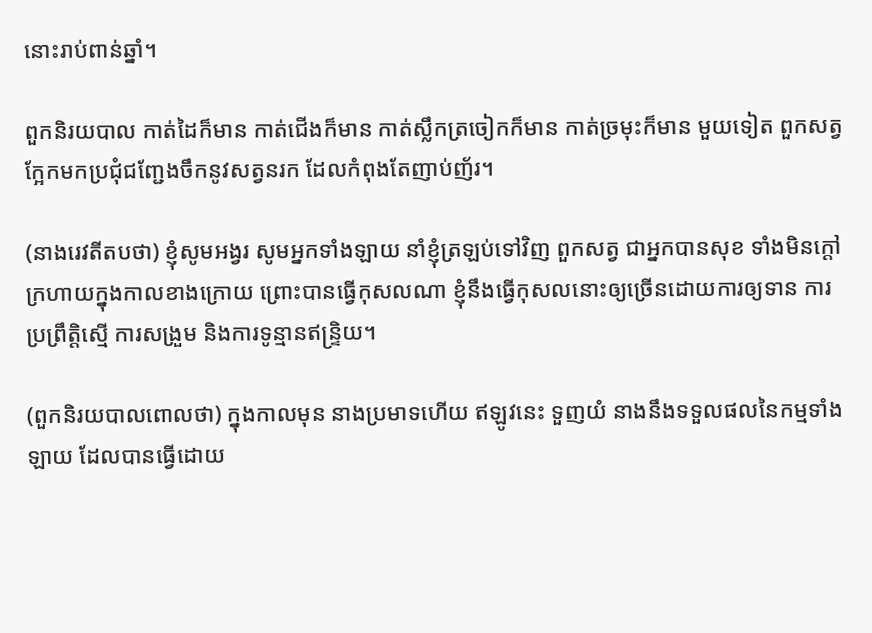នោះរាប់ពាន់ឆ្នាំ។

ពួកនិរយបាល កាត់ដៃក៏មាន កាត់ជើងក៏មាន កាត់ស្លឹកត្រចៀកក៏មាន កាត់ច្រមុះក៏មាន មួយទៀត ពួកសត្វក្អែកមកប្រជុំជញ្ជែងចឹកនូវសត្វនរក ដែលកំពុងតែញាប់ញ័រ។

(នាងរេវតីតបថា) ខ្ញុំសូមអង្វរ សូមអ្នកទាំងឡាយ នាំខ្ញុំត្រឡប់ទៅវិញ ពួកសត្វ ជាអ្នកបានសុខ ទាំងមិនក្តៅក្រហាយក្នុងកាលខាងក្រោយ ព្រោះបានធ្វើកុសលណា ខ្ញុំនឹងធ្វើកុសលនោះឲ្យច្រើនដោយការឲ្យទាន ការប្រព្រឹត្តិស្មើ ការសង្រួម និងការទូន្មានឥន្ទ្រិយ។

(ពួកនិរយបាលពោលថា) ក្នុងកាលមុន នាងប្រមាទហើយ ឥឡូវនេះ ទួញយំ នាងនឹងទទួលផលនៃកម្មទាំងឡាយ ដែលបានធ្វើដោយ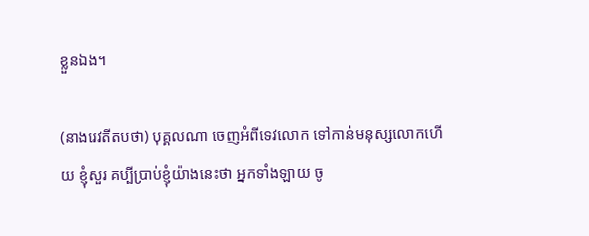ខ្លួនឯង។

(នាងរេវតីតបថា) បុគ្គលណា ចេញអំពីទេវលោក ទៅកាន់មនុស្សលោកហើយ ខ្ញុំសួរ គប្បីប្រាប់ខ្ញុំយ៉ាងនេះថា អ្នកទាំងឡាយ ចូ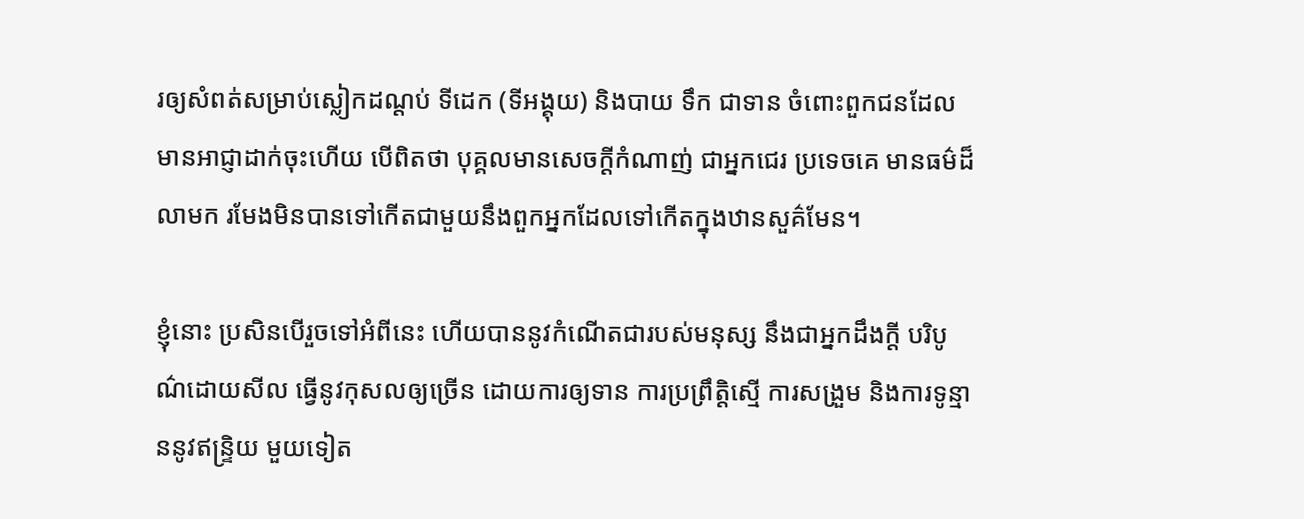រឲ្យសំពត់សម្រាប់ស្លៀកដណ្តប់ ទីដេក (ទីអង្គុយ) និងបាយ ទឹក ជាទាន ចំពោះពួកជនដែលមានអាជ្ញាដាក់ចុះហើយ បើពិតថា បុគ្គលមានសេចកី្តកំណាញ់ ជាអ្នកជេរ ប្រទេចគេ មានធម៌ដ៏លាមក រមែងមិនបានទៅកើតជាមួយនឹងពួកអ្នកដែលទៅកើតក្នុងឋានសួគ៌មែន។

ខ្ញុំនោះ ប្រសិនបើរួចទៅអំពីនេះ ហើយបាននូវកំណើតជារបស់មនុស្ស នឹងជាអ្នកដឹងកី្ត បរិបូណ៌ដោយសីល ធ្វើនូវកុសលឲ្យច្រើន ដោយការឲ្យទាន ការប្រព្រឹត្តិស្មើ ការសង្រួម និងការទូន្មាននូវឥន្ទ្រិយ មួយទៀត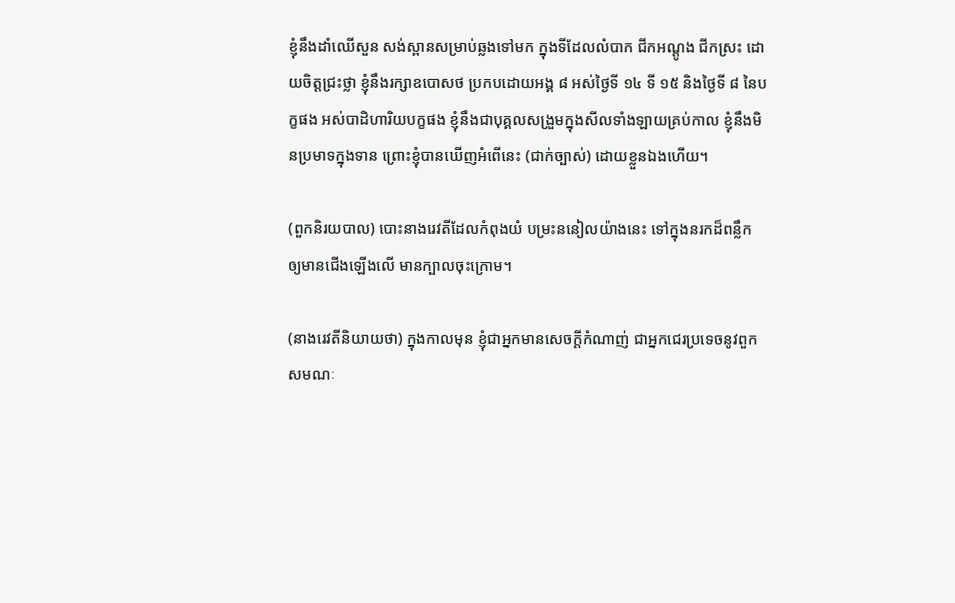ខ្ញុំនឹងដាំឈើសួន សង់ស្ពានសម្រាប់ឆ្លងទៅមក ក្នុងទីដែលលំបាក ជីកអណ្តូង ជីកស្រះ ដោយចិត្តជ្រះថ្លា ខ្ញុំនឹងរក្សាឧបោសថ ប្រកបដោយអង្គ ៨ អស់ថ្ងៃទី ១៤ ទី ១៥ និងថ្ងៃទី ៨ នៃបក្ខផង អស់បាដិហារិយបក្ខផង ខ្ញុំនឹងជាបុគ្គលសង្រួមក្នុងសីលទាំងឡាយគ្រប់កាល ខ្ញុំនឹងមិនប្រមាទក្នុងទាន ព្រោះខ្ញុំបានឃើញអំពើនេះ (ជាក់ច្បាស់) ដោយខ្លួនឯងហើយ។

(ពួកនិរយបាល) បោះនាងរេវតីដែលកំពុងយំ បម្រះននៀលយ៉ាងនេះ ទៅក្នុងនរកដ៏ពន្លឹក ឲ្យមានជើងឡើងលើ មានក្បាលចុះក្រោម។

(នាងរេវតីនិយាយថា) ក្នុងកាលមុន ខ្ញុំជាអ្នកមានសេចកី្តកំណាញ់ ជាអ្នកជេរប្រទេចនូវពួកសមណៈ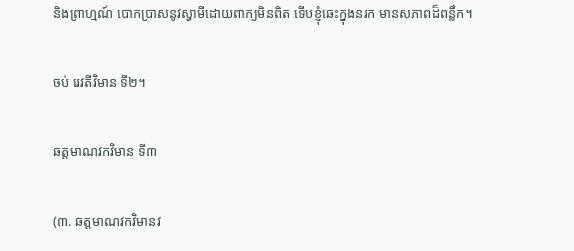និងព្រាហ្មណ៍ បោកប្រាសនូវស្វាមីដោយពាក្យមិនពិត ទើបខ្ញុំឆេះក្នុងនរក មានសភាពដ៏ពន្លឹក។

ចប់ រេវតីវិមាន ទី២។

ឆត្តមាណវកវិមាន ទី៣

(៣. ឆត្តមាណវកវិមានវ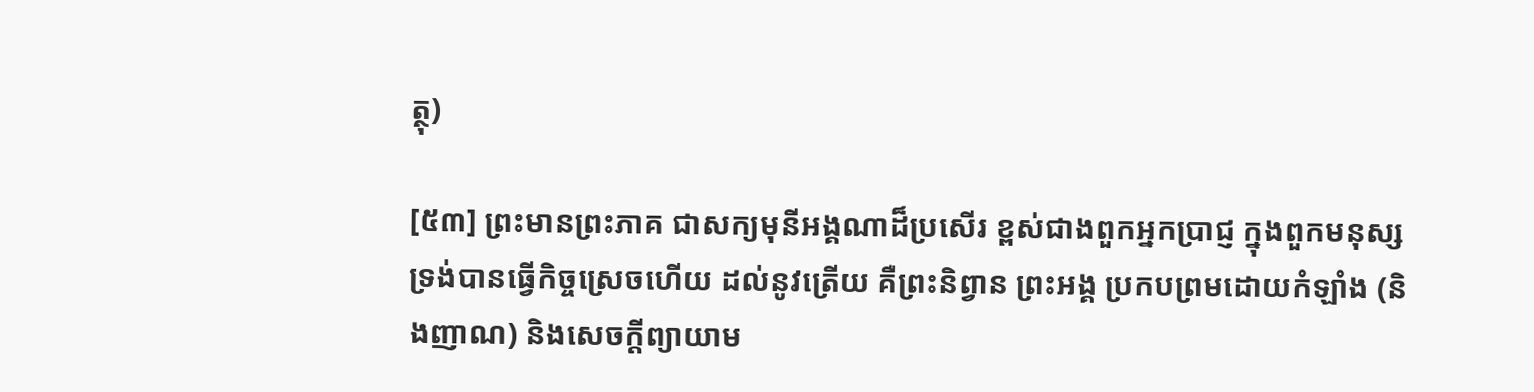ត្ថុ)

[៥៣] ព្រះមានព្រះភាគ ជាសក្យមុនីអង្គណាដ៏ប្រសើរ ខ្ពស់ជាងពួកអ្នកប្រាជ្ញ ក្នុងពួកមនុស្ស ទ្រង់បានធ្វើកិច្ចស្រេចហើយ ដល់នូវត្រើយ គឺព្រះនិព្វាន ព្រះអង្គ ប្រកបព្រមដោយកំឡាំង (និងញាណ) និងសេចកី្តព្យាយាម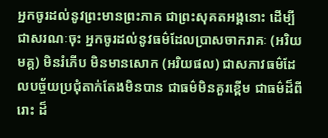អ្នកចូរដល់នូវព្រះមានព្រះភាគ ជាព្រះសុគតអង្គនោះ ដើម្បីជាសរណៈចុះ អ្នកចូរដល់នូវធម៌ដែលប្រាសចាករាគៈ (អរិយមគ្គ) មិនរំភើប មិនមានសោក (អរិយផល) ជាសភាវធម៌ដែលបច្ច័យប្រជុំតាក់តែងមិនបាន ជាធម៌មិនគួរខ្ពើម ជាធម៌ដ៏ពីរោះ ដ៏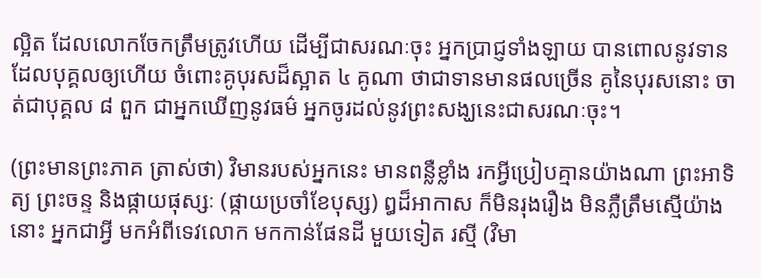ល្អិត ដែលលោកចែកត្រឹមត្រូវហើយ ដើម្បីជាសរណៈចុះ អ្នកប្រាជ្ញទាំងឡាយ បានពោលនូវទានដែលបុគ្គលឲ្យហើយ ចំពោះគូបុរសដ៏ស្អាត ៤ គូណា ថាជាទានមានផលច្រើន គូនៃបុរសនោះ ចាត់ជាបុគ្គល ៨ ពួក ជាអ្នកឃើញនូវធម៌ អ្នកចូរដល់នូវព្រះសង្ឃនេះជាសរណៈចុះ។

(ព្រះមានព្រះភាគ ត្រាស់ថា) វិមានរបស់អ្នកនេះ មានពន្លឺខ្លាំង រកអ្វីប្រៀបគ្មានយ៉ាងណា ព្រះអាទិត្យ ព្រះចន្ទ និងផ្កាយផុស្សៈ (ផ្កាយប្រចាំខែបុស្ស) ឰដ៏អាកាស ក៏មិនរុងរឿង មិនភ្លឺត្រឹមស្មើយ៉ាងនោះ អ្នកជាអី្វ មកអំពីទេវលោក មកកាន់ផែនដី មួយទៀត រស្មី (វិមា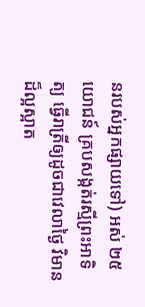នរបស់អ្នកផ្សាយទៅ) អស់ ២៥ យោជន៍ គ្របសង្កត់រស្មីព្រះអាទិត្យ ធ្វើរាត្រីឲ្យដូចជាវេលាថ្ងៃ វិមានដ៏ល្អស្អាត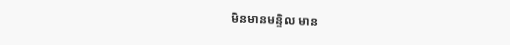មិនមានមន្ទិល មាន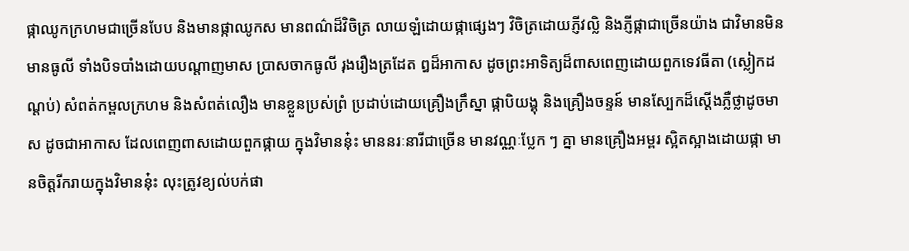ផ្កាឈូកក្រហមជាច្រើនបែប និងមានផ្កាឈូកស មានពណ៌ដ៏វិចិត្រ លាយឡំដោយផ្កាផ្សេងៗ វិចិត្រដោយភ្ញីវល្លិ និងភ្ញីផ្កាជាច្រើនយ៉ាង ជាវិមានមិនមានធូលី ទាំងបិទបាំងដោយបណ្តាញមាស ប្រាសចាកធូលី រុងរឿងត្រដែត ឰដ៏អាកាស ដូចព្រះអាទិត្យដ៏ពាសពេញដោយពួកទេវធីតា (ស្លៀកដណ្តប់) សំពត់កម្ពលក្រហម និងសំពត់លឿង មានខ្លួនប្រស់ព្រំ ប្រដាប់ដោយគ្រឿងក្រឹស្នា ផ្កាបិយង្គុ និងគ្រឿងចន្ទន៍ មានស្បែកដ៏ស្តើងភ្លឺថ្លាដូចមាស ដូចជាអាកាស ដែលពេញពាសដោយពួកផ្កាយ ក្នុងវិមាននុ៎ះ មាននរៈនារីជាច្រើន មានវណ្ណៈប្លែក ៗ គ្នា មានគ្រឿងអម្ពរ ស្អិតស្អាងដោយផ្កា មានចិត្តរីករាយក្នុងវិមាននុ៎ះ លុះត្រូវខ្យល់បក់ផា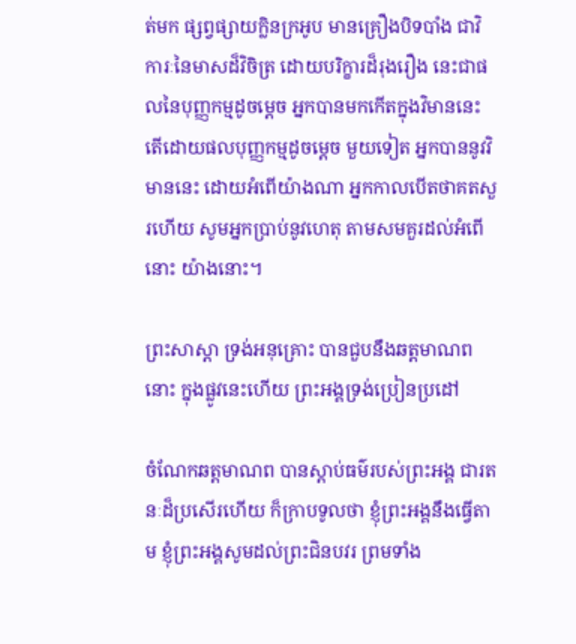ត់មក ផ្សព្វផ្សាយក្លិនក្រអូប មានគ្រឿងបិទបាំង ជាវិការៈនៃមាសដ៏វិចិត្រ ដោយបរិក្ខារដ៏រុងរឿង នេះជាផលនៃបុញ្ញកម្មដូចម្តេច អ្នកបានមកកើតក្នុងវិមាននេះ តើដោយផលបុញ្ញកម្មដូចម្តេច មួយទៀត អ្នកបាននូវវិមាននេះ ដោយអំពើយ៉ាងណា អ្នកកាលបើតថាគតសួរហើយ សូមអ្នកប្រាប់នូវហេតុ តាមសមគួរដល់អំពើនោះ យ៉ាងនោះ។

ព្រះសាស្តា ទ្រង់អនុគ្រោះ បានជួបនឹងឆត្តមាណពនោះ ក្នុងផ្លូវនេះហើយ ព្រះអង្គទ្រង់ប្រៀនប្រដៅ

ចំណែកឆត្តមាណព បានស្តាប់ធម៌របស់ព្រះអង្គ ជារតនៈដ៏ប្រសើរហើយ ក៏ក្រាបទូលថា ខ្ញុំព្រះអង្គនឹងធ្វើតាម ខ្ញុំព្រះអង្គសូមដល់ព្រះជិនបវរ ព្រមទាំង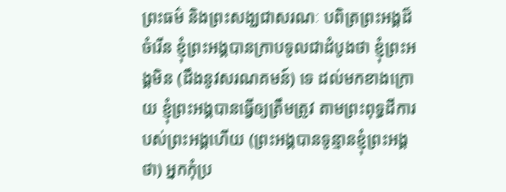ព្រះធម៌ និងព្រះសង្ឃជាសរណៈ បពិត្រព្រះអង្គដ៏ចំរើន ខ្ញុំព្រះអង្គបានក្រាបទូលជាដំបូងថា ខ្ញុំព្រះអង្គមិន (ដឹងនូវសរណគមន៍) ទេ ដល់មកខាងក្រោយ ខ្ញុំព្រះអង្គបានធ្វើឲ្យត្រឹមត្រូវ តាមព្រះពុទ្ធដីការបស់ព្រះអង្គហើយ (ព្រះអង្គបានទូន្មានខ្ញុំព្រះអង្គថា) អ្នកកុំប្រ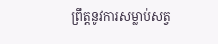ព្រឹត្តនូវការសម្លាប់សត្វ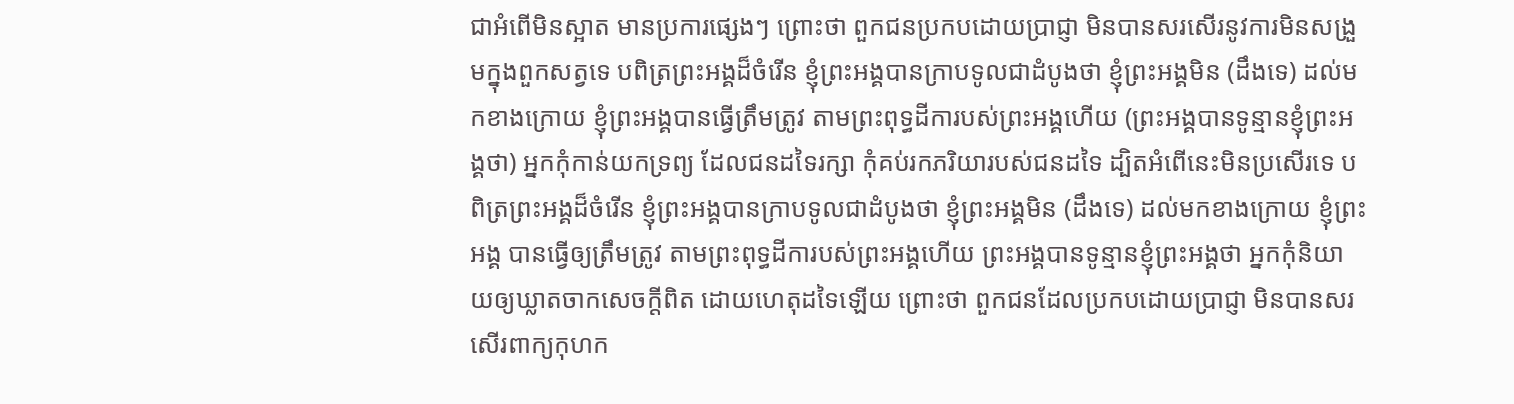ជាអំពើមិនស្អាត មានប្រការផ្សេងៗ ព្រោះថា ពួកជនប្រកបដោយប្រាជ្ញា មិនបានសរសើរនូវការមិនសង្រួមក្នុងពួកសត្វទេ បពិត្រព្រះអង្គដ៏ចំរើន ខ្ញុំព្រះអង្គបានក្រាបទូលជាដំបូងថា ខ្ញុំព្រះអង្គមិន (ដឹងទេ) ដល់មកខាងក្រោយ ខ្ញុំព្រះអង្គបានធ្វើត្រឹមត្រូវ តាមព្រះពុទ្ធដីការបស់ព្រះអង្គហើយ (ព្រះអង្គបានទូន្មានខ្ញុំព្រះអង្គថា) អ្នកកុំកាន់យកទ្រព្យ ដែលជនដទៃរក្សា កុំគប់រកភរិយារបស់ជនដទៃ ដ្បិតអំពើនេះមិនប្រសើរទេ បពិត្រព្រះអង្គដ៏ចំរើន ខ្ញុំព្រះអង្គបានក្រាបទូលជាដំបូងថា ខ្ញុំព្រះអង្គមិន (ដឹងទេ) ដល់មកខាងក្រោយ ខ្ញុំព្រះអង្គ បានធ្វើឲ្យត្រឹមត្រូវ តាមព្រះពុទ្ធដីការបស់ព្រះអង្គហើយ ព្រះអង្គបានទូន្មានខ្ញុំព្រះអង្គថា អ្នកកុំនិយាយឲ្យឃ្លាតចាកសេចកី្តពិត ដោយហេតុដទៃឡើយ ព្រោះថា ពួកជនដែលប្រកបដោយប្រាជ្ញា មិនបានសរសើរពាក្យកុហក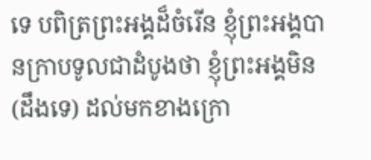ទេ បពិត្រព្រះអង្គដ៏ចំរើន ខ្ញុំព្រះអង្គបានក្រាបទូលជាដំបូងថា ខ្ញុំព្រះអង្គមិន (ដឹងទេ) ដល់មកខាងក្រោ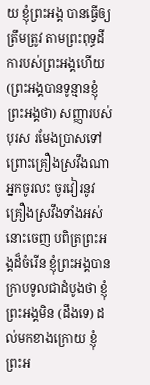យ ខ្ញុំព្រះអង្គ បានធ្វើឲ្យត្រឹមត្រូវ តាមព្រះពុទ្ធដីការបស់ព្រះអង្គហើយ (ព្រះអង្គបានទូន្មានខ្ញុំព្រះអង្គថា) សញ្ញារបស់បុរស រមែងប្រាសទៅ ព្រោះគ្រឿងស្រវឹងណា អ្នកចូរលះ ចូរវៀរនូវគ្រឿងស្រវឹងទាំងអស់នោះចេញ បពិត្រព្រះអង្គដ៏ចំរើន ខ្ញុំព្រះអង្គបានក្រាបទូលជាដំបូងថា ខ្ញុំព្រះអង្គមិន (ដឹងទេ) ដល់មកខាងក្រោយ ខ្ញុំព្រះអ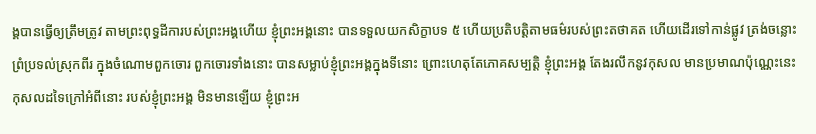ង្គបានធ្វើឲ្យត្រឹមត្រូវ តាមព្រះពុទ្ធដីការបស់ព្រះអង្គហើយ ខ្ញុំព្រះអង្គនោះ បានទទួលយកសិក្ខាបទ ៥ ហើយប្រតិបតិ្តតាមធម៌របស់ព្រះតថាគត ហើយដើរទៅកាន់ផ្លូវ ត្រង់ចន្លោះព្រំប្រទល់ស្រុកពីរ ក្នុងចំណោមពួកចោរ ពួកចោរទាំងនោះ បានសម្លាប់ខ្ញុំព្រះអង្គក្នុងទីនោះ ព្រោះហេតុតែភោគសម្បតិ្ត ខ្ញុំព្រះអង្គ តែងរលឹកនូវកុសល មានប្រមាណប៉ុណ្ណេះនេះ កុសលដទៃក្រៅអំពីនោះ របស់ខ្ញុំព្រះអង្គ មិនមានឡើយ ខ្ញុំព្រះអ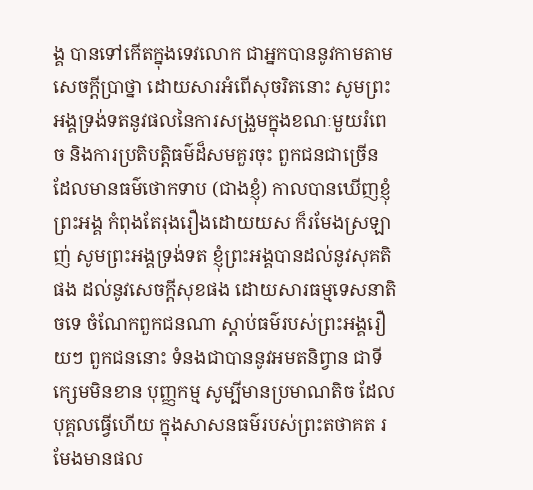ង្គ បានទៅកើតក្នុងទេវលោក ជាអ្នកបាននូវកាមតាមសេចកី្តប្រាថ្នា ដោយសារអំពើសុចរិតនោះ សូមព្រះអង្គទ្រង់ទតនូវផលនៃការសង្រួមក្នុងខណៈមួយរំពេច និងការប្រតិបតិ្តធម៌ដ៏សមគួរចុះ ពួកជនជាច្រើន ដែលមានធម៌ថោកទាប (ជាងខ្ញុំ) កាលបានឃើញខ្ញុំព្រះអង្គ កំពុងតែរុងរឿងដោយយស ក៏រមែងស្រឡាញ់ សូមព្រះអង្គទ្រង់ទត ខ្ញុំព្រះអង្គបានដល់នូវសុគតិផង ដល់នូវសេចកី្តសុខផង ដោយសារធម្មទេសនាតិចទេ ចំណែកពួកជនណា ស្តាប់ធម៌របស់ព្រះអង្គរឿយៗ ពួកជននោះ ទំនងជាបាននូវអមតនិព្វាន ជាទីក្សេមមិនខាន បុញ្ញកម្ម សូម្បីមានប្រមាណតិច ដែលបុគ្គលធ្វើហើយ ក្នុងសាសនធម៌របស់ព្រះតថាគត រមែងមានផល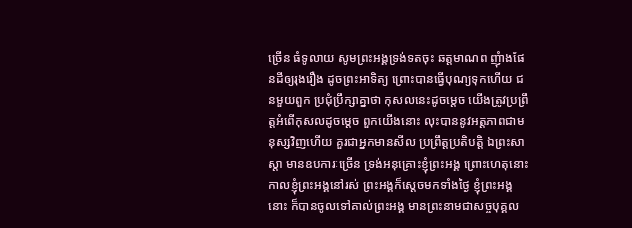ច្រើន ធំទូលាយ សូមព្រះអង្គទ្រង់ទតចុះ ឆត្តមាណព ញុំាងផែនដីឲ្យរុងរឿង ដូចព្រះអាទិត្យ ព្រោះបានធ្វើបុណ្យទុកហើយ ជនមួយពួក ប្រជុំប្រឹក្សាគ្នាថា កុសលនេះដូចម្តេច យើងត្រូវប្រព្រឹត្តអំពើកុសលដូចម្តេច ពួកយើងនោះ លុះបាននូវអត្តភាពជាមនុស្សវិញហើយ គួរជាអ្នកមានសីល ប្រព្រឹត្តប្រតិបតិ្ត ឯព្រះសាស្តា មានឧបការៈច្រើន ទ្រង់អនុគ្រោះខ្ញុំព្រះអង្គ ព្រោះហេតុនោះ កាលខ្ញុំព្រះអង្គនៅរស់ ព្រះអង្គក៏ស្តេចមកទាំងថ្ងៃ ខ្ញុំព្រះអង្គនោះ ក៏បានចូលទៅគាល់ព្រះអង្គ មានព្រះនាមជាសច្ចបុគ្គល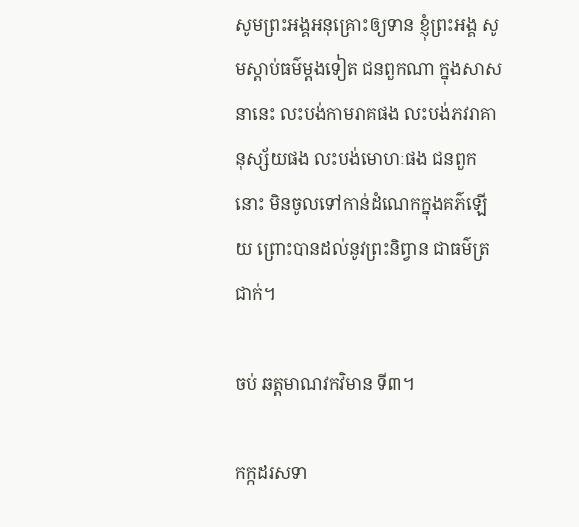សូមព្រះអង្គអនុគ្រោះឲ្យទាន ខ្ញុំព្រះអង្គ សូមស្តាប់ធម៌ម្តងទៀត ជនពួកណា ក្នុងសាសនានេះ លះបង់កាមរាគផង លះបង់ភវរាគានុស្ស័យផង លះបង់មោហៈផង ជនពួកនោះ មិនចូលទៅកាន់ដំណេកក្នុងគភ៌ឡើយ ព្រោះបានដល់នូវព្រះនិព្វាន ជាធម៌ត្រជាក់។

ចប់ ឆត្តមាណវកវិមាន ទី៣។

កក្កដរសទា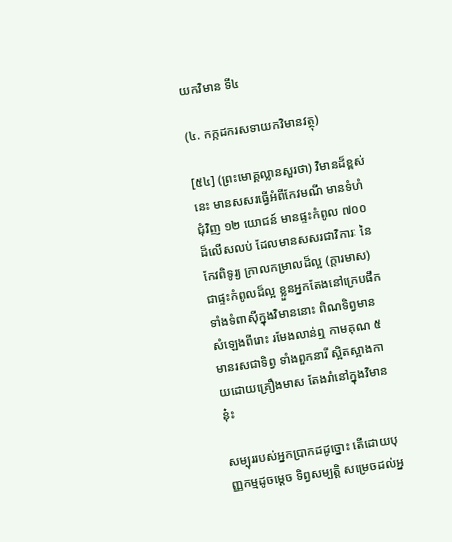យកវិមាន ទី៤

(៤. កក្កដករសទាយកវិមានវត្ថុ)

[៥៤] (ព្រះមោគ្គល្លានសួរថា) វិមានដ៏ខ្ពស់នេះ មានសសរធ្វើអំពីកែវមណី មានទំហំជុំវិញ ១២ យោជន៍ មានផ្ទះកំពូល ៧០០ ដ៏លើសលប់ ដែលមានសសរជាវិការៈ នៃកែវពិទូរ្យ ក្រាលកម្រាលដ៏ល្អ (ក្តារមាស) ជាផ្ទះកំពូលដ៏ល្អ ខ្លួនអ្នកតែងនៅក្រេបផឹក ទាំងទំពាស៊ីក្នុងវិមាននោះ ពិណទិព្វមានសំឡេងពីរោះ រមែងលាន់ឮ កាមគុណ ៥ មានរសជាទិព្វ ទាំងពួកនារី ស្អិតស្អាងកាយដោយគ្រឿងមាស តែងរាំនៅក្នុងវិមាននុ៎ះ

សម្បុររបស់អ្នកប្រាកដដូច្នោះ តើដោយបុញ្ញកម្មដូចម្តេច ទិព្វសម្បតិ្ត សម្រេចដល់អ្ន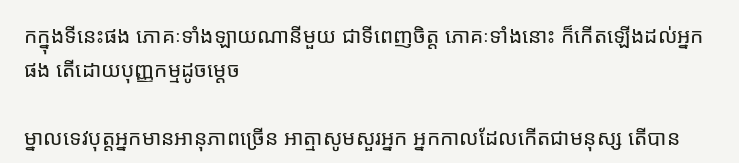កក្នុងទីនេះផង ភោគៈទាំងឡាយណានីមួយ ជាទីពេញចិត្ត ភោគៈទាំងនោះ ក៏កើតឡើងដល់អ្នកផង តើដោយបុញ្ញកម្មដូចម្តេច

ម្នាលទេវបុត្តអ្នកមានអានុភាពច្រើន អាត្មាសូមសួរអ្នក អ្នកកាលដែលកើតជាមនុស្ស តើបាន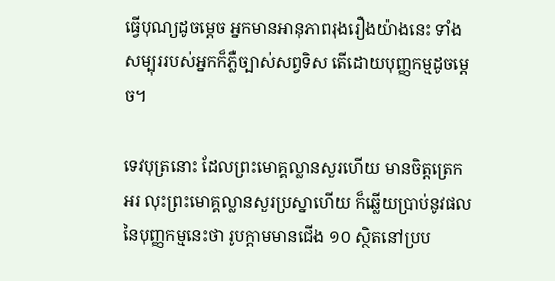ធ្វើបុណ្យដូចម្តេច អ្នកមានអានុភាពរុងរឿងយ៉ាងនេះ ទាំងសម្បុររបស់អ្នកក៏ភ្លឺច្បាស់សព្វទិស តើដោយបុញ្ញកម្មដូចម្តេច។

ទេវបុត្រនោះ ដែលព្រះមោគ្គល្លានសួរហើយ មានចិត្តត្រេកអរ លុះព្រះមោគ្គល្លានសួរប្រស្នាហើយ ក៏ឆ្លើយប្រាប់នូវផលនៃបុញ្ញកម្មនេះថា រូបក្តាមមានជើង ១០ ស្ថិតនៅប្រប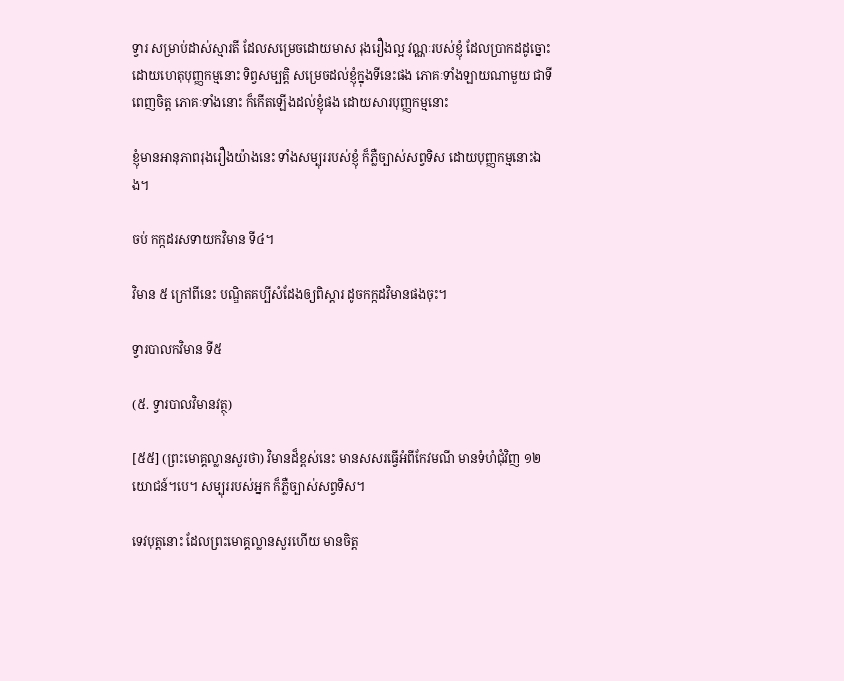ទ្វារ សម្រាប់ដាស់ស្មារតី ដែលសម្រេចដោយមាស រុងរឿងល្អ វណ្ណៈរបស់ខ្ញុំ ដែលប្រាកដដូច្នោះ ដោយហេតុបុញ្ញកម្មនោះ ទិព្វសម្បតិ្ត សម្រេចដល់ខ្ញុំក្នុងទីនេះផង ភោគៈទាំងឡាយណាមួយ ជាទីពេញចិត្ត ភោគៈទាំងនោះ ក៏កើតឡើងដល់ខ្ញុំផង ដោយសារបុញ្ញកម្មនោះ

ខ្ញុំមានអានុភាពរុងរឿងយ៉ាងនេះ ទាំងសម្បុររបស់ខ្ញុំ ក៏ភ្លឺច្បាស់សព្វទិស ដោយបុញ្ញកម្មនោះឯង។

ចប់ កក្កដរសទាយកវិមាន ទី៤។

វិមាន ៥ ក្រៅពីនេះ បណ្ឌិតគប្បីសំដែងឲ្យពិស្តារ ដូចកក្កដវិមានផងចុះ។

ទ្វារបាលកវិមាន ទី៥

(៥. ទ្វារបាលវិមានវត្ថុ)

[៥៥] (ព្រះមោគ្គល្លានសួរថា) វិមានដ៏ខ្ពស់នេះ មានសសរធ្វើអំពីកែវមណី មានទំហំជុំវិញ ១២ យោជន៍។បេ។ សម្បុររបស់អ្នក ក៏ភ្លឺច្បាស់សព្វទិស។

ទេវបុត្តនោះ ដែលព្រះមោគ្គល្លានសួរហើយ មានចិត្ត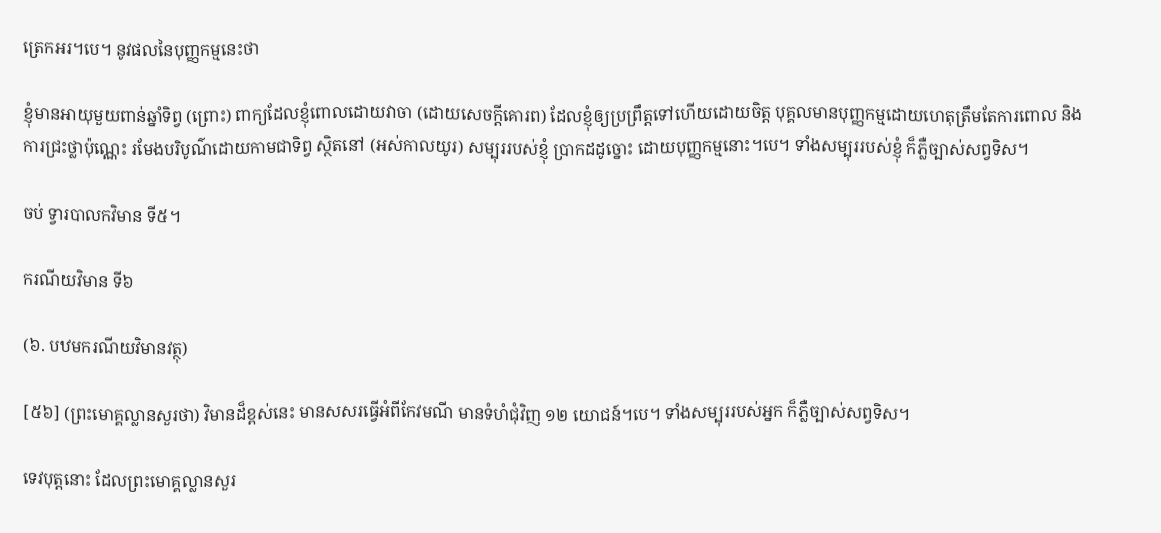ត្រេកអរ។បេ។ នូវផលនៃបុញ្ញកម្មនេះថា

ខ្ញុំមានអាយុមួយពាន់ឆ្នាំទិព្វ (ព្រោះ) ពាក្យដែលខ្ញុំពោលដោយវាចា (ដោយសេចកី្តគោរព) ដែលខ្ញុំឲ្យប្រព្រឹត្តទៅហើយដោយចិត្ត បុគ្គលមានបុញ្ញកម្មដោយហេតុត្រឹមតែការពោល និងការជ្រះថ្លាប៉ុណ្ណេះ រមែងបរិបូណ៌ដោយកាមជាទិព្វ ស្ថិតនៅ (អស់កាលយូរ) សម្បុររបស់ខ្ញុំ ប្រាកដដូច្នោះ ដោយបុញ្ញកម្មនោះ។បេ។ ទាំងសម្បុររបស់ខ្ញុំ ក៏ភ្លឺច្បាស់សព្វទិស។

ចប់ ទ្វារបាលកវិមាន ទី៥។

ករណីយវិមាន ទី៦

(៦. បឋមករណីយវិមានវត្ថុ)

[៥៦] (ព្រះមោគ្គល្លានសួរថា) វិមានដ៏ខ្ពស់នេះ មានសសរធ្វើអំពីកែវមណី មានទំហំជុំវិញ ១២ យោជន៍។បេ។ ទាំងសម្បុររបស់អ្នក ក៏ភ្លឺច្បាស់សព្វទិស។

ទេវបុត្តនោះ ដែលព្រះមោគ្គល្លានសួរ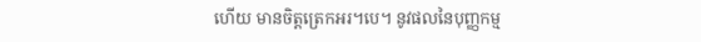ហើយ មានចិត្តត្រេកអរ។បេ។ នូវផលនៃបុញ្ញកម្ម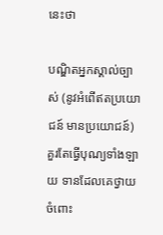នេះថា

បណ្ឌិតអ្នកស្គាល់ច្បាស់ (នូវអំពើឥតប្រយោជន៍ មានប្រយោជន៍) គួរតែធ្វើបុណ្យទាំងឡាយ ទានដែលគេថ្វាយចំពោះ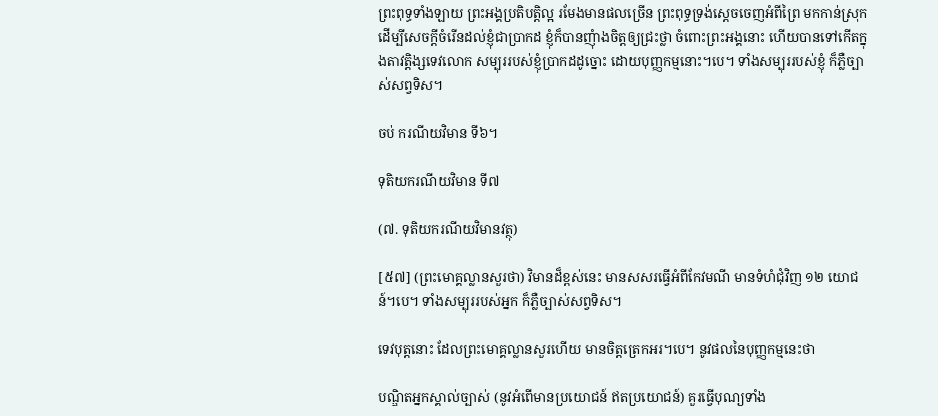ព្រះពុទ្ធទាំងឡាយ ព្រះអង្គប្រតិបតិ្តល្អ រមែងមានផលច្រើន ព្រះពុទ្ធទ្រង់ស្តេចចេញអំពីព្រៃ មកកាន់ស្រុក ដើម្បីសេចកី្តចំរើនដល់ខ្ញុំជាប្រាកដ ខ្ញុំក៏បានញុំាងចិត្តឲ្យជ្រះថ្លា ចំពោះព្រះអង្គនោះ ហើយបានទៅកើតក្នុងតាវត្តិង្សទេវលោក សម្បុររបស់ខ្ញុំប្រាកដដូច្នោះ ដោយបុញ្ញកម្មនោះ។បេ។ ទាំងសម្បុររបស់ខ្ញុំ ក៏ភ្លឺច្បាស់សព្វទិស។

ចប់ ករណីយវិមាន ទី៦។

ទុតិយករណីយវិមាន ទី៧

(៧. ទុតិយករណីយវិមានវត្ថុ)

[៥៧] (ព្រះមោគ្គល្លានសួរថា) វិមានដ៏ខ្ពស់នេះ មានសសរធ្វើអំពីកែវមណី មានទំហំជុំវិញ ១២ យោជន៍។បេ។ ទាំងសម្បុររបស់អ្នក ក៏ភ្លឺច្បាស់សព្វទិស។

ទេវបុត្តនោះ ដែលព្រះមោគ្គល្លានសួរហើយ មានចិត្តត្រេកអរ។បេ។ នូវផលនៃបុញ្ញកម្មនេះថា

បណ្ឌិតអ្នកស្គាល់ច្បាស់ (នូវអំពើមានប្រយោជន៍ ឥតប្រយោជន៍) គួរធ្វើបុណ្យទាំង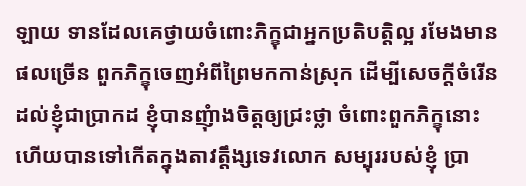ឡាយ ទានដែលគេថ្វាយចំពោះភិក្ខុជាអ្នកប្រតិបតិ្តល្អ រមែងមានផលច្រើន ពួកភិក្ខុចេញអំពីព្រៃមកកាន់ស្រុក ដើម្បីសេចកី្តចំរើនដល់ខ្ញុំជាប្រាកដ ខ្ញុំបានញុំាងចិត្តឲ្យជ្រះថ្លា ចំពោះពួកភិក្ខុនោះ ហើយបានទៅកើតក្នុងតាវត្តឹង្សទេវលោក សម្បុររបស់ខ្ញុំ ប្រា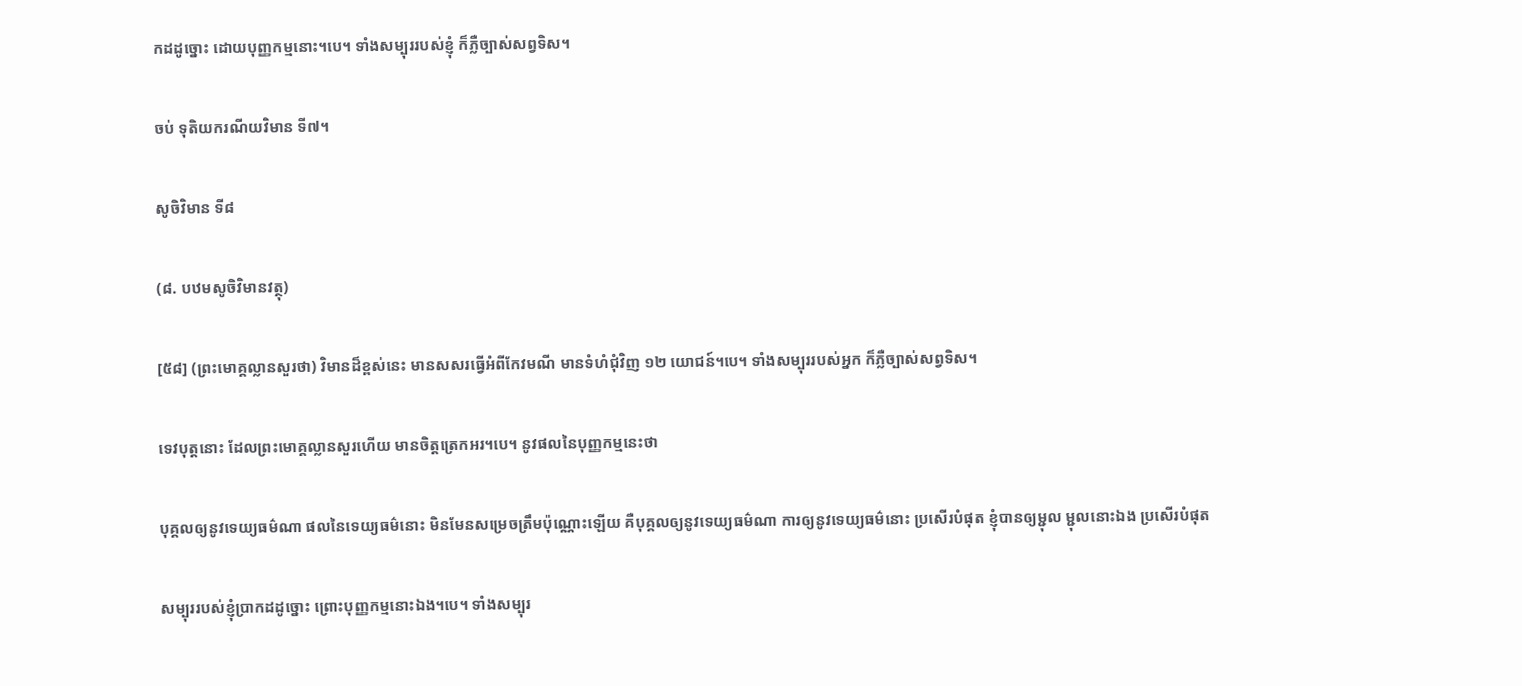កដដូច្នោះ ដោយបុញ្ញកម្មនោះ។បេ។ ទាំងសម្បុររបស់ខ្ញុំ ក៏ភ្លឺច្បាស់សព្វទិស។

ចប់ ទុតិយករណីយវិមាន ទី៧។

សូចិវិមាន ទី៨

(៨. បឋមសូចិវិមានវត្ថុ)

[៥៨] (ព្រះមោគ្គល្លានសួរថា) វិមានដ៏ខ្ពស់នេះ មានសសរធ្វើអំពីកែវមណី មានទំហំជុំវិញ ១២ យោជន៍។បេ។ ទាំងសម្បុររបស់អ្នក ក៏ភ្លឺច្បាស់សព្វទិស។

ទេវបុត្តនោះ ដែលព្រះមោគ្គល្លានសួរហើយ មានចិត្តត្រេកអរ។បេ។ នូវផលនៃបុញ្ញកម្មនេះថា

បុគ្គលឲ្យនូវទេយ្យធម៌ណា ផលនៃទេយ្យធម៌នោះ មិនមែនសម្រេចត្រឹមប៉ុណ្ណោះឡើយ គឺបុគ្គលឲ្យនូវទេយ្យធម៌ណា ការឲ្យនូវទេយ្យធម៌នោះ ប្រសើរបំផុត ខ្ញុំបានឲ្យម្ជុល ម្ជុលនោះឯង ប្រសើរបំផុត

សម្បុររបស់ខ្ញុំប្រាកដដូច្នោះ ព្រោះបុញ្ញកម្មនោះឯង។បេ។ ទាំងសម្បុរ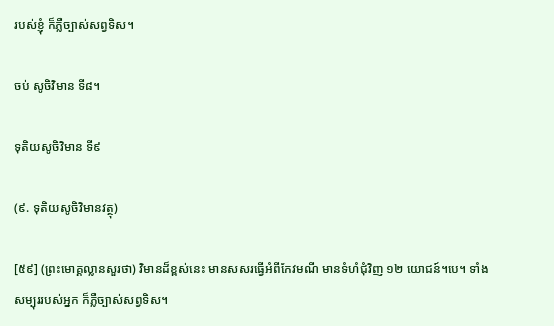របស់ខ្ញុំ ក៏ភ្លឺច្បាស់សព្វទិស។

ចប់ សូចិវិមាន ទី៨។

ទុតិយសូចិវិមាន ទី៩

(៩. ទុតិយសូចិវិមានវត្ថុ)

[៥៩] (ព្រះមោគ្គល្លានសួរថា) វិមានដ៏ខ្ពស់នេះ មានសសរធ្វើអំពីកែវមណី មានទំហំជុំវិញ ១២ យោជន៍។បេ។ ទាំងសម្បុររបស់អ្នក ក៏ភ្លឺច្បាស់សព្វទិស។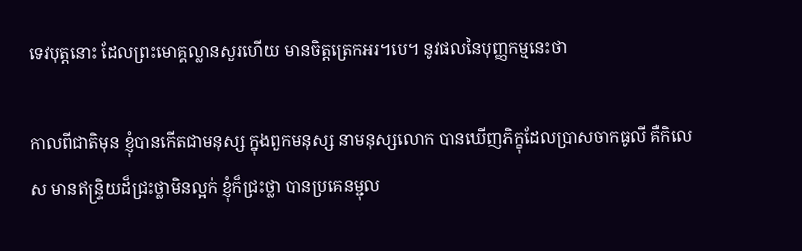ទេវបុត្តនោះ ដែលព្រះមោគ្គល្លានសួរហើយ មានចិត្តត្រេកអរ។បេ។ នូវផលនៃបុញ្ញកម្មនេះថា

កាលពីជាតិមុន ខ្ញុំបានកើតជាមនុស្ស ក្នុងពួកមនុស្ស នាមនុស្សលោក បានឃើញភិក្ខុដែលប្រាសចាកធូលី គឺកិលេស មានឥន្ទ្រិយដ៏ជ្រះថ្លាមិនល្អក់ ខ្ញុំក៏ជ្រះថ្លា បានប្រគេនម្ជុល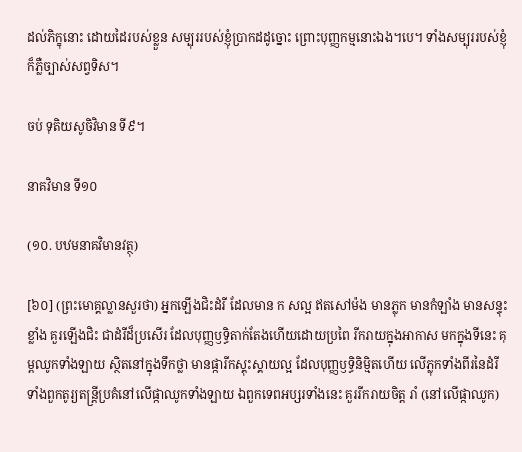ដល់ភិក្ខុនោះ ដោយដៃរបស់ខ្លួន សម្បុររបស់ខ្ញុំប្រាកដដូច្នោះ ព្រោះបុញ្ញកម្មនោះឯង។បេ។ ទាំងសម្បុររបស់ខ្ញុំ ក៏ភ្លឺច្បាស់សព្វទិស។

ចប់ ទុតិយសូចិវិមាន ទី៩។

នាគវិមាន ទី១០

(១០. បឋមនាគវិមានវត្ថុ)

[៦០] (ព្រះមោគ្គល្លានសួរថា) អ្នកឡើងជិះដំរី ដែលមាន ក សល្អ ឥតសៅម៉ង មានភ្លុក មានកំឡាំង មានសន្ទុះខ្លាំង គួរឡើងជិះ ជាដំរីដ៏ប្រសើរ ដែលបុញ្ញឫទិ្ធតាក់តែងហើយដោយប្រពៃ រីករាយក្នុងអាកាស មកក្នុងទីនេះ គុម្ពឈូកទាំងឡាយ ស្ថិតនៅក្នុងទឹកថ្លា មានផ្ការីកស្គុះស្គាយល្អ ដែលបុញ្ញឫទ្ធិនិម្មិតហើយ លើភ្លុកទាំងពីរនៃដំរី ទាំងពួកតូរ្យតន្ត្រីប្រគំនៅលើផ្កាឈូកទាំងឡាយ ឯពួកទេពអប្សរទាំងនេះ គួររីករាយចិត្ត រាំ (នៅលើផ្កាឈូក)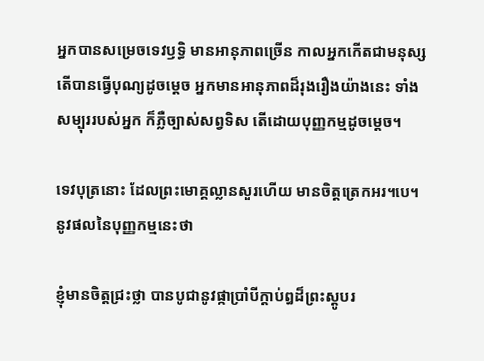អ្នកបានសម្រេចទេវឫទិ្ធ មានអានុភាពច្រើន កាលអ្នកកើតជាមនុស្ស តើបានធ្វើបុណ្យដូចម្តេច អ្នកមានអានុភាពដ៏រុងរឿងយ៉ាងនេះ ទាំងសម្បុររបស់អ្នក ក៏ភ្លឺច្បាស់សព្វទិស តើដោយបុញ្ញកម្មដូចម្តេច។

ទេវបុត្រនោះ ដែលព្រះមោគ្គល្លានសួរហើយ មានចិត្តត្រេកអរ។បេ។ នូវផលនៃបុញ្ញកម្មនេះថា

ខ្ញុំមានចិត្តជ្រះថ្លា បានបូជានូវផ្កាប្រាំបីក្តាប់ឰដ៏ព្រះស្តូបរ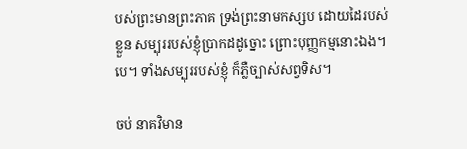បស់ព្រះមានព្រះភាគ ទ្រង់ព្រះនាមកស្សប ដោយដៃរបស់ខ្លួន សម្បុររបស់ខ្ញុំប្រាកដដូច្នោះ ព្រោះបុញ្ញកម្មនោះឯង។បេ។ ទាំងសម្បុររបស់ខ្ញុំ ក៏ភ្លឺច្បាស់សព្វទិស។

ចប់ នាគវិមាន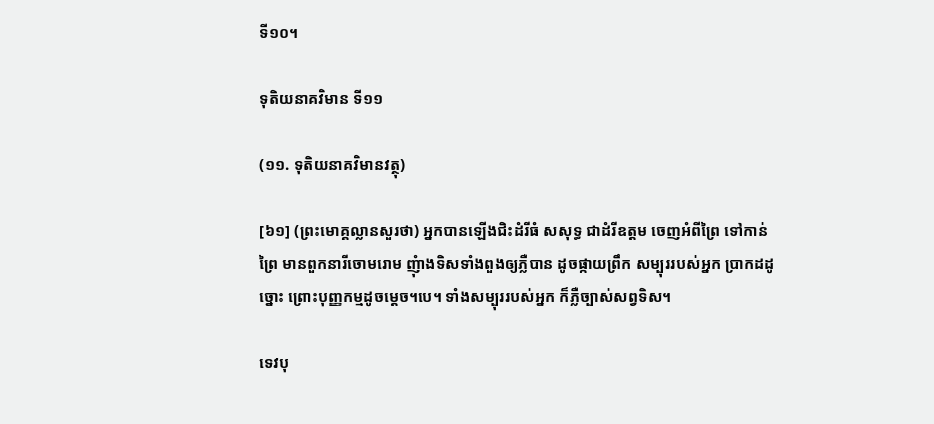ទី១០។

ទុតិយនាគវិមាន ទី១១

(១១. ទុតិយនាគវិមានវត្ថុ)

[៦១] (ព្រះមោគ្គល្លានសួរថា) អ្នកបានឡើងជិះដំរីធំ សសុទ្ធ ជាដំរីឧត្តម ចេញអំពីព្រៃ ទៅកាន់ព្រៃ មានពួកនារីចោមរោម ញុំាងទិសទាំងពួងឲ្យភ្លឺបាន ដូចផ្កាយព្រឹក សម្បុររបស់អ្នក ប្រាកដដូច្នោះ ព្រោះបុញ្ញកម្មដូចម្តេច។បេ។ ទាំងសម្បុររបស់អ្នក ក៏ភ្លឺច្បាស់សព្វទិស។

ទេវបុ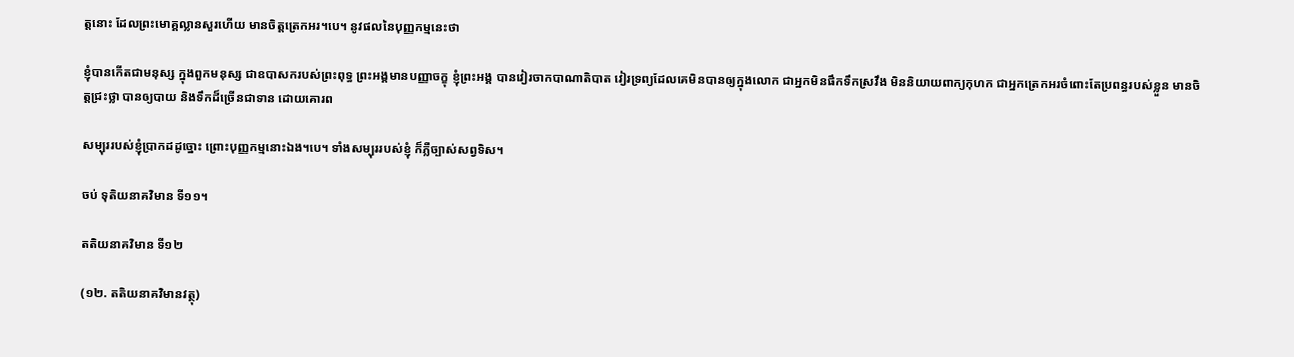ត្តនោះ ដែលព្រះមោគ្គល្លានសួរហើយ មានចិត្តត្រេកអរ។បេ។ នូវផលនៃបុញ្ញកម្មនេះថា

ខ្ញុំបានកើតជាមនុស្ស ក្នុងពួកមនុស្ស ជាឧបាសករបស់ព្រះពុទ្ធ ព្រះអង្គមានបញ្ញាចក្ខុ ខ្ញុំព្រះអង្គ បានវៀរចាកបាណាតិបាត វៀរទ្រព្យដែលគេមិនបានឲ្យក្នុងលោក ជាអ្នកមិនផឹកទឹកស្រវឹង មិននិយាយពាក្យកុហក ជាអ្នកត្រេកអរចំពោះតែប្រពន្ធរបស់ខ្លួន មានចិត្តជ្រះថ្លា បានឲ្យបាយ និងទឹកដ៏ច្រើនជាទាន ដោយគោរព

សម្បុររបស់ខ្ញុំប្រាកដដូច្នោះ ព្រោះបុញ្ញកម្មនោះឯង។បេ។ ទាំងសម្បុររបស់ខ្ញុំ ក៏ភ្លឺច្បាស់សព្វទិស។

ចប់ ទុតិយនាគវិមាន ទី១១។

តតិយនាគវិមាន ទី១២

(១២. តតិយនាគវិមានវត្ថុ)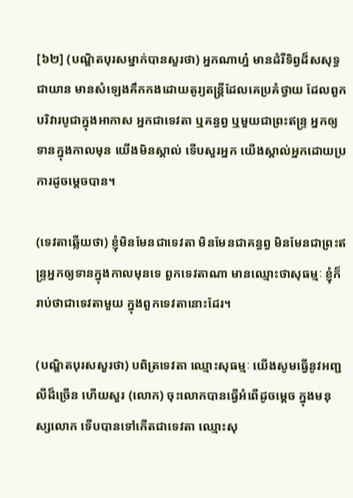[៦២] (បណ្ឌិតបុរសម្នាក់បានសួរថា) អ្នកណាហ្ន៎ មានដំរីទិព្វដ៏សសុទ្ធជាយាន មានសំឡេងគឹកកងដោយតូរ្យតន្ត្រីដែលគេប្រគំថ្វាយ ដែលពួកបរិវារបូជាក្នុងអាកាស អ្នកជាទេវតា ឬគន្ធព្វ ឬមួយជាព្រះឥន្ទ្រ អ្នកឲ្យទានក្នុងកាលមុន យើងមិនស្គាល់ ទើបសួរអ្នក យើងស្គាល់អ្នកដោយប្រការដូចម្តេចបាន។

(ទេវតាឆ្លើយថា) ខ្ញុំមិនមែនជាទេវតា មិនមែនជាគន្ធព្វ មិនមែនជាព្រះឥន្ទ្រអ្នកឲ្យទានក្នុងកាលមុនទេ ពួកទេវតាណា មានឈ្មោះថាសុធម្មៈ ខ្ញុំក៏រាប់ថាជាទេវតាមួយ ក្នុងពួកទេវតានោះដែរ។

(បណ្ឌិតបុរសសួរថា) បពិត្រទេវតា ឈ្មោះសុធម្មៈ យើងសូមធ្វើនូវអញ្ជលីដ៏ច្រើន ហើយសួរ (លោក) ចុះលោកបានធ្វើអំពើដូចម្តេច ក្នុងមនុស្សលោក ទើបបានទៅកើតជាទេវតា ឈ្មោះសុ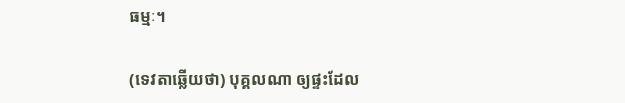ធម្មៈ។

(ទេវតាឆ្លើយថា) បុគ្គលណា ឲ្យផ្ទះដែល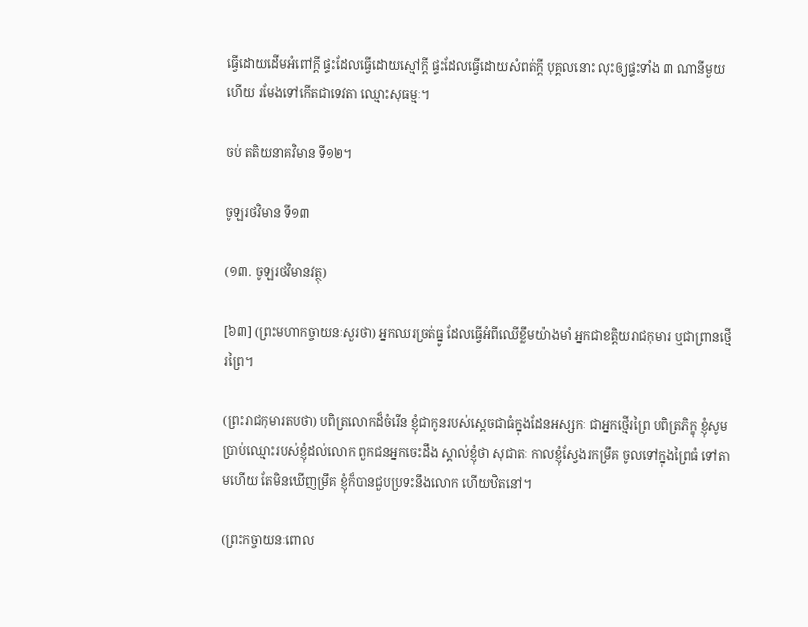ធ្វើដោយដើមអំពៅកី្ត ផ្ទះដែលធ្វើដោយស្មៅកី្ត ផ្ទះដែលធ្វើដោយសំពត់កី្ត បុគ្គលនោះ លុះឲ្យផ្ទះទាំង ៣ ណានីមួយហើយ រមែងទៅកើតជាទេវតា ឈ្មោះសុធម្មៈ។

ចប់ តតិយនាគវិមាន ទី១២។

ចូឡរថវិមាន ទី១៣

(១៣. ចូឡរថវិមានវត្ថុ)

[៦៣] (ព្រះមហាកច្ចាយនៈសួរថា) អ្នកឈរច្រត់ធ្នូ ដែលធ្វើអំពីឈើខ្លឹមយ៉ាងមាំ អ្នកជាខត្តិយរាជកុមារ ឬជាព្រានថ្មើរព្រៃ។

(ព្រះរាជកុមារតបថា) បពិត្រលោកដ៏ចំរើន ខ្ញុំជាកូនរបស់ស្តេចជាធំក្នុងដែនអស្សកៈ ជាអ្នកថ្មើរព្រៃ បពិត្រភិក្ខុ ខ្ញុំសូមប្រាប់ឈ្មោះរបស់ខ្ញុំដល់លោក ពួកជនអ្នកចេះដឹង ស្គាល់ខ្ញុំថា សុជាតៈ កាលខ្ញុំស្វែងរកម្រឹគ ចូលទៅក្នុងព្រៃធំ ទៅតាមហើយ តែមិនឃើញម្រឹគ ខ្ញុំក៏បានជួបប្រទះនឹងលោក ហើយឋិតនៅ។

(ព្រះកច្ចាយនៈពោល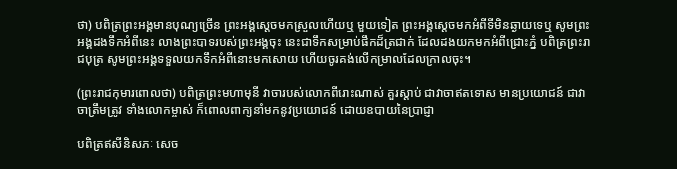ថា) បពិត្រព្រះអង្គមានបុណ្យច្រើន ព្រះអង្គស្តេចមកស្រួលហើយឬ មួយទៀត ព្រះអង្គស្តេចមកអំពីទីមិនឆ្ងាយទេឬ សូមព្រះអង្គដងទឹកអំពីនេះ លាងព្រះបាទរបស់ព្រះអង្គចុះ នេះជាទឹកសម្រាប់ផឹកដ៏ត្រជាក់ ដែលដងយកមកអំពីជ្រោះភ្នំ បពិត្រព្រះរាជបុត្រ សូមព្រះអង្គទទួលយកទឹកអំពីនោះមកសោយ ហើយចូរគង់លើកម្រាលដែលក្រាលចុះ។

(ព្រះរាជកុមារពោលថា) បពិត្រព្រះមហាមុនី វាចារបស់លោកពីរោះណាស់ គួរស្តាប់ ជាវាចាឥតទោស មានប្រយោជន៍ ជាវាចាត្រឹមត្រូវ ទាំងលោកម្ចាស់ ក៏ពោលពាក្យនាំមកនូវប្រយោជន៍ ដោយឧបាយនៃប្រាជ្ញា

បពិត្រឥសីនិសភៈ សេច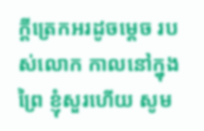ក្ដីត្រេកអរដូចម្ដេច របស់លោក កាលនៅក្នុងព្រៃ ខ្ញុំសួរហើយ សូម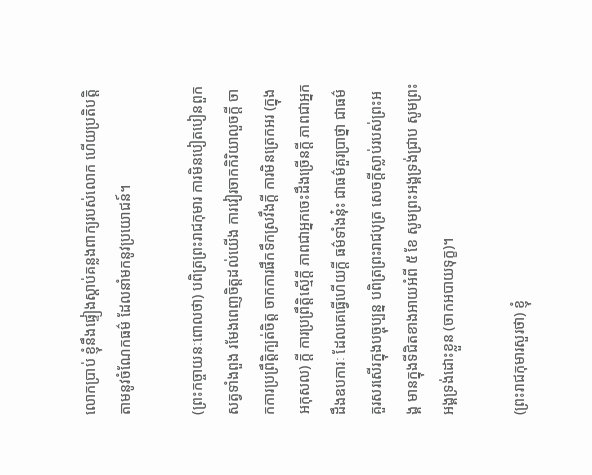លោកប្រាប់ ខ្ញុំនឹងផ្ទៀងស្តាប់គន្លងពាក្យរបស់លោក ហើយប្រតិបតិ្តតាមនូវចំណែកធម៌ ដែលនាំមកនូវប្រយោជន៍។

(ព្រះកច្ចាយនៈពោលថា) បពិត្រព្រះរាជកុមារ ការមិនបៀតបៀនពួកសត្វទាំងពួង រមែងពេញចិត្តដល់យើង ការវៀរចាកកិរិយាលួចកី្ត ចាកការប្រព្រឹត្តិក្បត់ចិត្ត ចាកការផឹកទឹកស្រវឹងកី្ត ការមិនត្រេកអរ (ក្នុងអកុសល) កី្ត ការប្រព្រឹត្តិស្មើកី្ត ភាពជាអ្នកចេះដឹងច្រើនកី្ត ភាពជាអ្នកដឹងឧបការៈ ដែលគេធ្វើហើយកី្ត ធម៌ទាំងនុ៎ះ ជាធម៌គួរប្រាថ្នា ជាធម៌គួរសរសើរក្នុងបច្ចុប្បន្ន បពិត្រព្រះរាជបុត្រ សេចកី្តស្លាប់របស់ព្រះអង្គ មានក្នុងទីជិតខាងអាយអំពី ៥ ខែ សូមព្រះអង្គទ្រង់ជ្រាប សូមព្រះអង្គទ្រង់ដោះខ្លួន (ចាកអបាយទុក្ខ)។

(ព្រះរាជកុមារសួរថា) ខ្ញុំ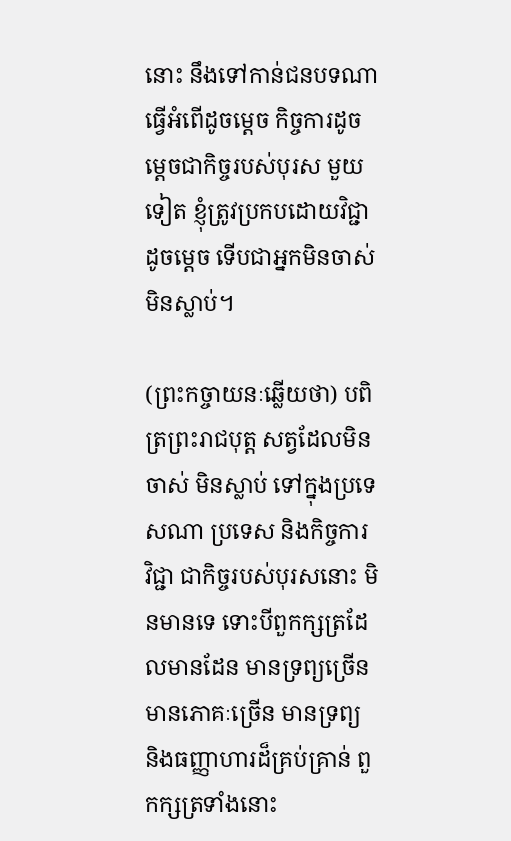នោះ នឹងទៅកាន់ជនបទណា ធ្វើអំពើដូចម្តេច កិច្ចការដូចម្តេចជាកិច្ចរបស់បុរស មួយទៀត ខ្ញុំត្រូវប្រកបដោយវិជ្ជាដូចម្តេច ទើបជាអ្នកមិនចាស់ មិនស្លាប់។

(ព្រះកច្ចាយនៈឆ្លើយថា) បពិត្រព្រះរាជបុត្ត សត្វដែលមិនចាស់ មិនស្លាប់ ទៅក្នុងប្រទេសណា ប្រទេស និងកិច្ចការ វិជ្ជា ជាកិច្ចរបស់បុរសនោះ មិនមានទេ ទោះបីពួកក្សត្រដែលមានដែន មានទ្រព្យច្រើន មានភោគៈច្រើន មានទ្រព្យ និងធញ្ញាហារដ៏គ្រប់គ្រាន់ ពួកក្សត្រទាំងនោះ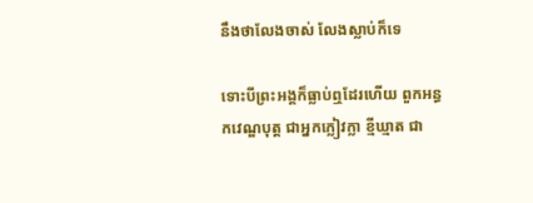នឹងថាលែងចាស់ លែងស្លាប់ក៏ទេ

ទោះបីព្រះអង្គក៏ធ្លាប់ឮដែរហើយ ពួកអន្ធកវេណ្ឌបុត្ត ជាអ្នកក្លៀវក្លា ខ្មីឃ្មាត ជា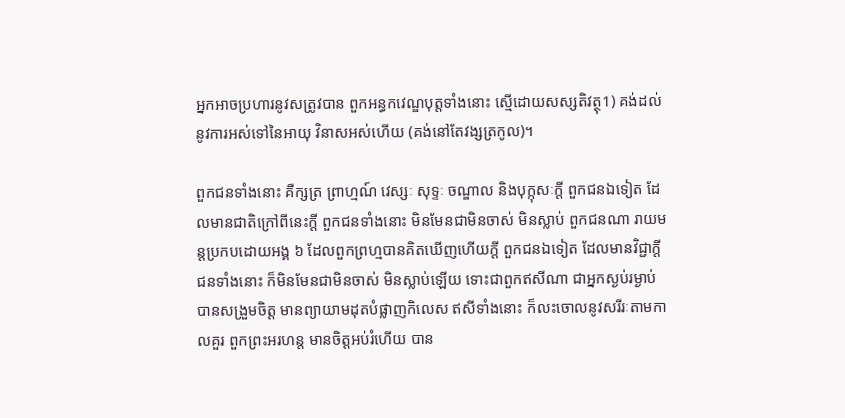អ្នកអាចប្រហារនូវសត្រូវបាន ពួកអន្ធកវេណ្ឌបុត្តទាំងនោះ ស្មើដោយសស្សតិវត្ថុ1) គង់ដល់នូវការអស់ទៅនៃអាយុ វិនាសអស់ហើយ (គង់នៅតែវង្សត្រកូល)។

ពួកជនទាំងនោះ គឺក្សត្រ ព្រាហ្មណ៍ វេស្សៈ សុទ្ទៈ ចណ្ឌាល និងបុក្កុសៈកី្ត ពួកជនឯទៀត ដែលមានជាតិក្រៅពីនេះកី្ត ពួកជនទាំងនោះ មិនមែនជាមិនចាស់ មិនស្លាប់ ពួកជនណា រាយមន្តប្រកបដោយអង្គ ៦ ដែលពួកព្រហ្មបានគិតឃើញហើយកី្ត ពួកជនឯទៀត ដែលមានវិជ្ជាកី្ត ជនទាំងនោះ ក៏មិនមែនជាមិនចាស់ មិនស្លាប់ឡើយ ទោះជាពួកឥសីណា ជាអ្នកស្ងប់រម្ងាប់ បានសង្រួមចិត្ត មានព្យាយាមដុតបំផ្លាញកិលេស ឥសីទាំងនោះ ក៏លះចោលនូវសរីរៈតាមកាលគួរ ពួកព្រះអរហន្ត មានចិត្តអប់រំហើយ បាន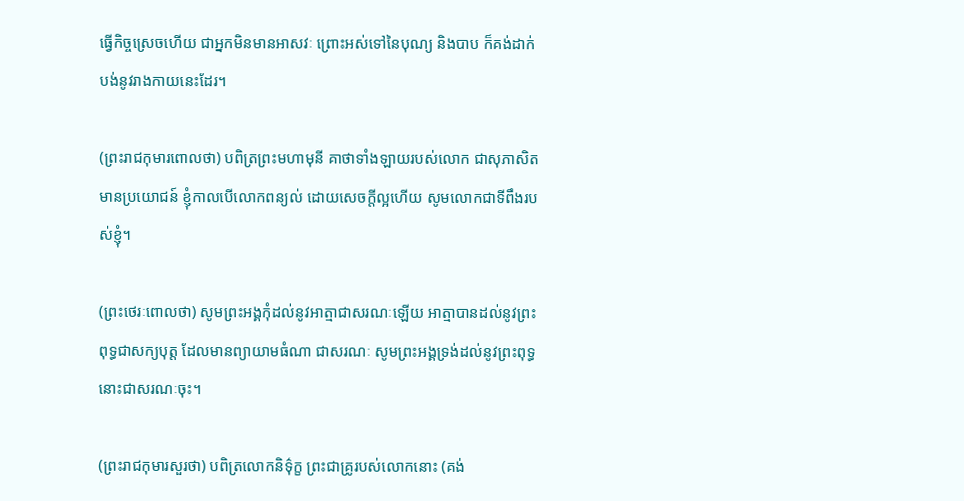ធ្វើកិច្ចស្រេចហើយ ជាអ្នកមិនមានអាសវៈ ព្រោះអស់ទៅនៃបុណ្យ និងបាប ក៏គង់ដាក់បង់នូវរាងកាយនេះដែរ។

(ព្រះរាជកុមារពោលថា) បពិត្រព្រះមហាមុនី គាថាទាំងឡាយរបស់លោក ជាសុភាសិតមានប្រយោជន៍ ខ្ញុំកាលបើលោកពន្យល់ ដោយសេចកី្តល្អហើយ សូមលោកជាទីពឹងរបស់ខ្ញុំ។

(ព្រះថេរៈពោលថា) សូមព្រះអង្គកុំដល់នូវអាត្មាជាសរណៈឡើយ អាត្មាបានដល់នូវព្រះពុទ្ធជាសក្យបុត្ត ដែលមានព្យាយាមធំណា ជាសរណៈ សូមព្រះអង្គទ្រង់ដល់នូវព្រះពុទ្ធនោះជាសរណៈចុះ។

(ព្រះរាជកុមារសួរថា) បពិត្រលោកនិទ៌ុក្ខ ព្រះជាគ្រូរបស់លោកនោះ (គង់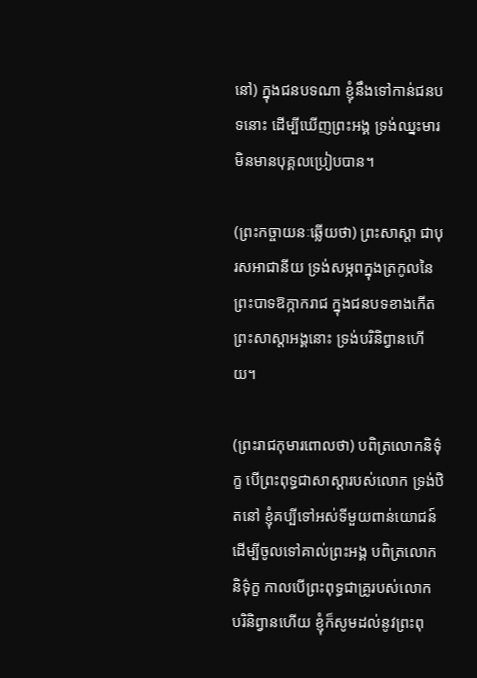នៅ) ក្នុងជនបទណា ខ្ញុំនឹងទៅកាន់ជនបទនោះ ដើម្បីឃើញព្រះអង្គ ទ្រង់ឈ្នះមារ មិនមានបុគ្គលប្រៀបបាន។

(ព្រះកច្ចាយនៈឆ្លើយថា) ព្រះសាស្តា ជាបុរសអាជានីយ ទ្រង់សម្ភពក្នុងត្រកូលនៃព្រះបាទឱក្កាករាជ ក្នុងជនបទខាងកើត ព្រះសាស្តាអង្គនោះ ទ្រង់បរិនិព្វានហើយ។

(ព្រះរាជកុមារពោលថា) បពិត្រលោកនិទ៌ុក្ខ បើព្រះពុទ្ធជាសាស្តារបស់លោក ទ្រង់ឋិតនៅ ខ្ញុំគប្បីទៅអស់ទីមួយពាន់យោជន៍ ដើម្បីចូលទៅគាល់ព្រះអង្គ បពិត្រលោកនិទ៌ុក្ខ កាលបើព្រះពុទ្ធជាគ្រូរបស់លោក បរិនិព្វានហើយ ខ្ញុំក៏សូមដល់នូវព្រះពុ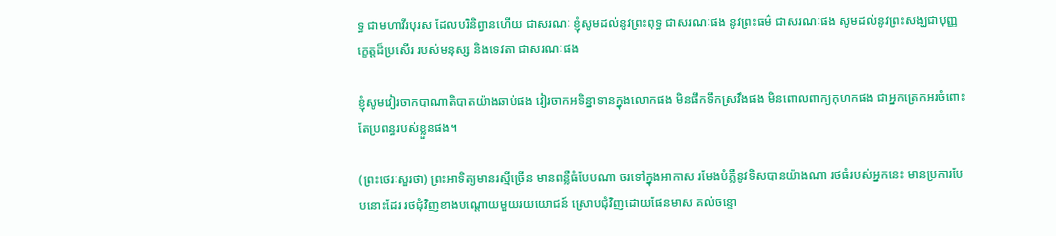ទ្ធ ជាមហាវីរបុរស ដែលបរិនិព្វានហើយ ជាសរណៈ ខ្ញុំសូមដល់នូវព្រះពុទ្ធ ជាសរណៈផង នូវព្រះធម៌ ជាសរណៈផង សូមដល់នូវព្រះសង្ឃជាបុញ្ញក្ខេត្តដ៏ប្រសើរ របស់មនុស្ស និងទេវតា ជាសរណៈផង

ខ្ញុំសូមវៀរចាកបាណាតិបាតយ៉ាងឆាប់ផង វៀរចាកអទិន្នាទានក្នុងលោកផង មិនផឹកទឹកស្រវឹងផង មិនពោលពាក្យកុហកផង ជាអ្នកត្រេកអរចំពោះតែប្រពន្ធរបស់ខ្លួនផង។

(ព្រះថេរៈសួរថា) ព្រះអាទិត្យមានរស្មីច្រើន មានពន្លឺធំបែបណា ចរទៅក្នុងអាកាស រមែងបំភ្លឺនូវទិសបានយ៉ាងណា រថធំរបស់អ្នកនេះ មានប្រការបែបនោះដែរ រថជុំវិញខាងបណ្តោយមួយរយយោជន៍ ស្រោបជុំវិញដោយផែនមាស គល់ចន្ទោ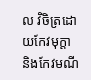ល វិចិត្រដោយកែវមុក្តា និងកែវមណី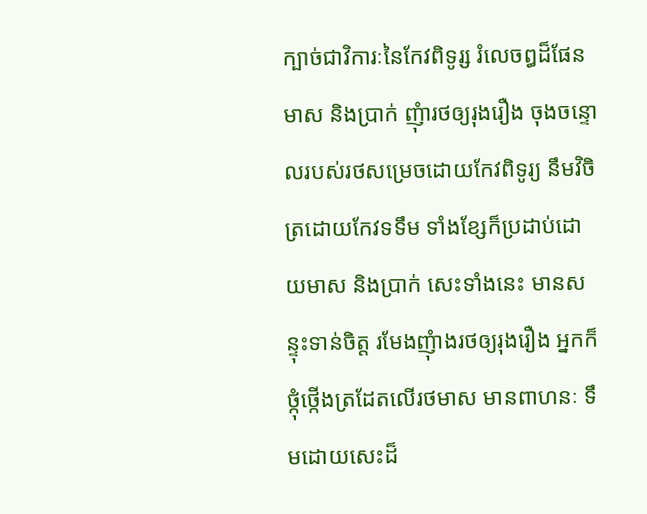ក្បាច់ជាវិការៈនៃកែវពិទូរ្ស រំលេចឰដ៏ផែនមាស និងប្រាក់ ញុំារថឲ្យរុងរឿង ចុងចន្ទោលរបស់រថសម្រេចដោយកែវពិទូរ្យ នឹមវិចិត្រដោយកែវទទឹម ទាំងខ្សែក៏ប្រដាប់ដោយមាស និងប្រាក់ សេះទាំងនេះ មានសន្ទុះទាន់ចិត្ត រមែងញុំាងរថឲ្យរុងរឿង អ្នកក៏ថ្កុំថ្កើងត្រដែតលើរថមាស មានពាហនៈ ទឹមដោយសេះដ៏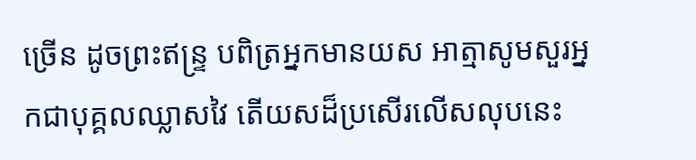ច្រើន ដូចព្រះឥន្ទ្រ បពិត្រអ្នកមានយស អាត្មាសូមសួរអ្នកជាបុគ្គលឈ្លាសវៃ តើយសដ៏ប្រសើរលើសលុបនេះ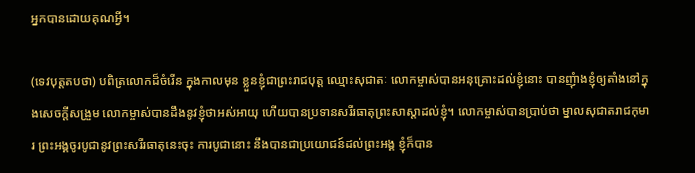អ្នកបានដោយគុណអី្វ។

(ទេវបុត្តតបថា) បពិត្រលោកដ៏ចំរើន ក្នុងកាលមុន ខ្លួនខ្ញុំជាព្រះរាជបុត្ត ឈ្មោះសុជាតៈ លោកម្ចាស់បានអនុគ្រោះដល់ខ្ញុំនោះ បានញុំាងខ្ញុំឲ្យតាំងនៅក្នុងសេចកី្តសង្រួម លោកម្ចាស់បានដឹងនូវខ្ញុំថាអស់អាយុ ហើយបានប្រទានសរីរធាតុព្រះសាស្តាដល់ខ្ញុំ។ លោកម្ចាស់បានប្រាប់ថា ម្នាលសុជាតរាជកុមារ ព្រះអង្គចូរបូជានូវព្រះសរីរធាតុនេះចុះ ការបូជានោះ នឹងបានជាប្រយោជន៍ដល់ព្រះអង្គ ខ្ញុំក៏បាន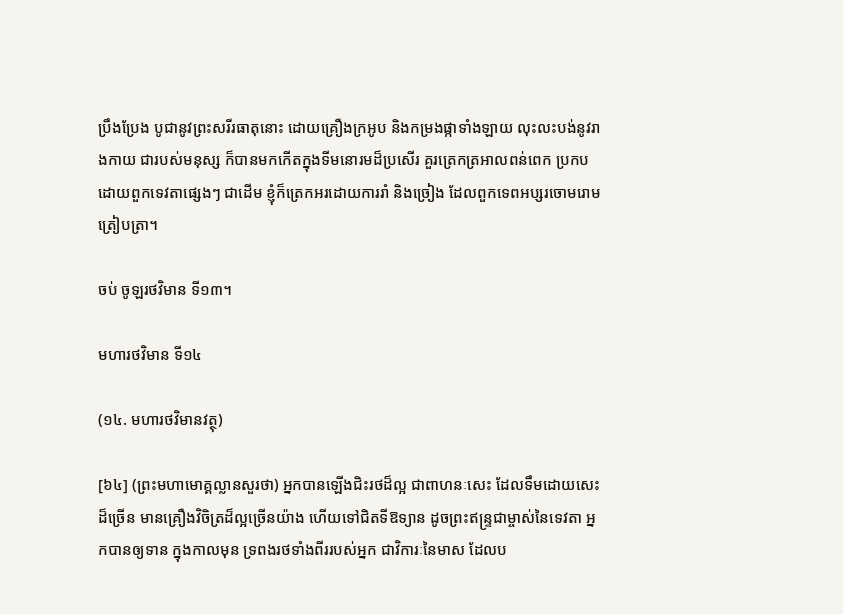ប្រឹងប្រែង បូជានូវព្រះសរីរធាតុនោះ ដោយគ្រឿងក្រអូប និងកម្រងផ្កាទាំងឡាយ លុះលះបង់នូវរាងកាយ ជារបស់មនុស្ស ក៏បានមកកើតក្នុងទីមនោរមដ៏ប្រសើរ គួរត្រេកត្រអាលពន់ពេក ប្រកបដោយពួកទេវតាផ្សេងៗ ជាដើម ខ្ញុំក៏ត្រេកអរដោយការរាំ និងច្រៀង ដែលពួកទេពអប្សរចោមរោមត្រៀបត្រា។

ចប់ ចូឡរថវិមាន ទី១៣។

មហារថវិមាន ទី១៤

(១៤. មហារថវិមានវត្ថុ)

[៦៤] (ព្រះមហាមោគ្គល្លានសួរថា) អ្នកបានឡើងជិះរថដ៏ល្អ ជាពាហនៈសេះ ដែលទឹមដោយសេះដ៏ច្រើន មានគ្រឿងវិចិត្រដ៏ល្អច្រើនយ៉ាង ហើយទៅជិតទីឱទ្យាន ដូចព្រះឥន្ទ្រជាម្ចាស់នៃទេវតា អ្នកបានឲ្យទាន ក្នុងកាលមុន ទ្រពងរថទាំងពីររបស់អ្នក ជាវិការៈនៃមាស ដែលប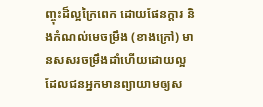ញ្ចុះដ៏ល្អក្រៃពេក ដោយផែនក្តារ និងកំណល់មេចម្រឹង (ខាងក្រៅ) មានសសរចម្រឹងដាំហើយដោយល្អ ដែលជនអ្នកមានព្យាយាមឲ្យស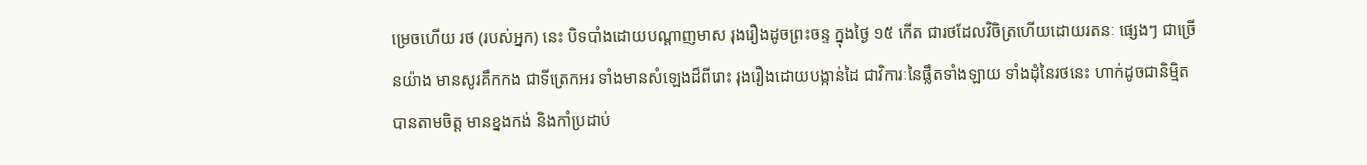ម្រេចហើយ រថ (របស់អ្នក) នេះ បិទបាំងដោយបណ្តាញមាស រុងរឿងដូចព្រះចន្ទ ក្នុងថ្ងៃ ១៥ កើត ជារថដែលវិចិត្រហើយដោយរតនៈ ផ្សេងៗ ជាច្រើនយ៉ាង មានសូរគឹកកង ជាទីត្រេកអរ ទាំងមានសំឡេងដ៏ពីរោះ រុងរឿងដោយបង្កាន់ដៃ ជាវិការៈនៃផ្លឹតទាំងឡាយ ទាំងដុំនៃរថនេះ ហាក់ដូចជានិមិ្មតបានតាមចិត្ត មានខ្នងកង់ និងកាំប្រដាប់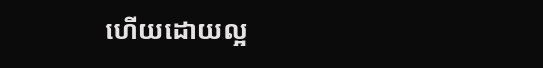ហើយដោយល្អ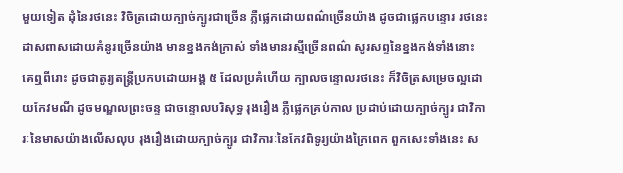មួយទៀត ដុំនៃរថនេះ វិចិត្រដោយក្បាច់ក្បូរជាច្រើន ភ្លឺផ្លេកដោយពណ៌ច្រើនយ៉ាង ដូចជាផ្លេកបន្ទោរ រថនេះដាសពាសដោយគំនូរច្រើនយ៉ាង មានខ្នងកង់ក្រាស់ ទាំងមានរស្មីច្រើនពណ៌ សូរសព្ទនៃខ្នងកង់ទាំងនោះ គេឮពីរោះ ដូចជាតូរ្យតន្ត្រីប្រកបដោយអង្គ ៥ ដែលប្រគំហើយ ក្បាលចន្ទោលរថនេះ ក៏វិចិត្រសម្រេចល្អដោយកែវមណី ដូចមណ្ឌលព្រះចន្ទ ជាចន្ទោលបរិសុទ្ធ រុងរឿង ភ្លឺផ្លេកគ្រប់កាល ប្រដាប់ដោយក្បាច់ក្បូរ ជាវិការៈនៃមាសយ៉ាងលើសលុប រុងរឿងដោយក្បាច់ក្បូរ ជាវិការៈនៃកែវពិទូរ្យយ៉ាងក្រៃពេក ពួកសេះទាំងនេះ ស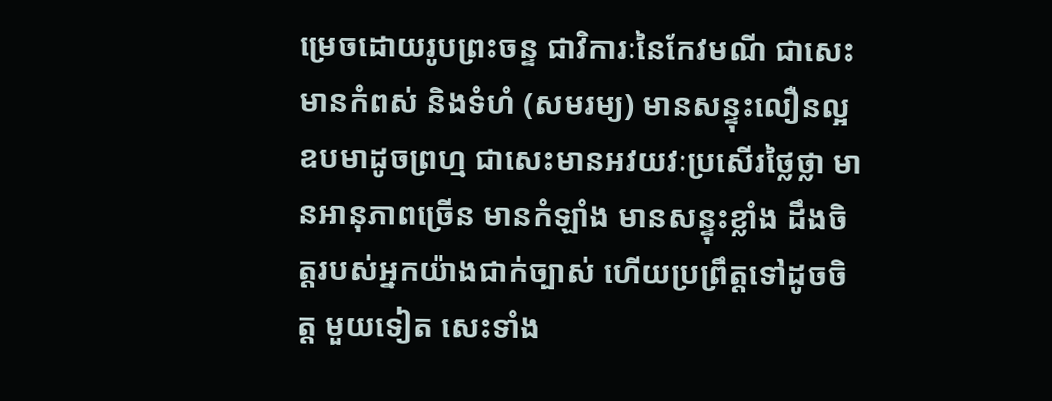ម្រេចដោយរូបព្រះចន្ទ ជាវិការៈនៃកែវមណី ជាសេះមានកំពស់ និងទំហំ (សមរម្យ) មានសន្ទុះលឿនល្អ ឧបមាដូចព្រហ្ម ជាសេះមានអវយវៈប្រសើរថ្លៃថ្លា មានអានុភាពច្រើន មានកំឡាំង មានសន្ទុះខ្លាំង ដឹងចិត្តរបស់អ្នកយ៉ាងជាក់ច្បាស់ ហើយប្រព្រឹត្តទៅដូចចិត្ត មួយទៀត សេះទាំង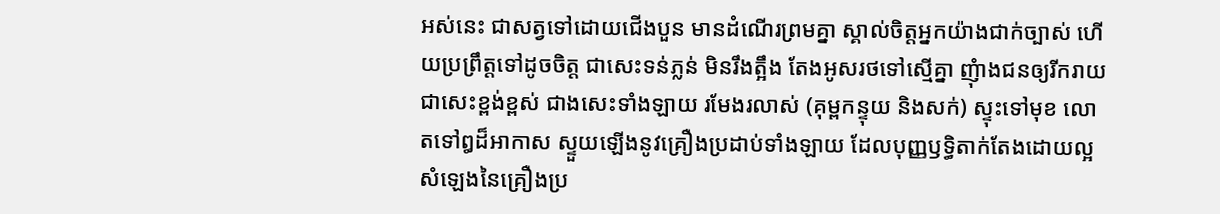អស់នេះ ជាសត្វទៅដោយជើងបួន មានដំណើរព្រមគ្នា ស្គាល់ចិត្តអ្នកយ៉ាងជាក់ច្បាស់ ហើយប្រព្រឹត្តទៅដូចចិត្ត ជាសេះទន់ភ្លន់ មិនរឹងត្អឹង តែងអូសរថទៅស្មើគ្នា ញុំាងជនឲ្យរីករាយ ជាសេះខ្ពង់ខ្ពស់ ជាងសេះទាំងឡាយ រមែងរលាស់ (គុម្ពកន្ទុយ និងសក់) ស្ទុះទៅមុខ លោតទៅឰដ៏អាកាស ស្ទួយឡើងនូវគ្រឿងប្រដាប់ទាំងឡាយ ដែលបុញ្ញឫទ្ធិតាក់តែងដោយល្អ សំឡេងនៃគ្រឿងប្រ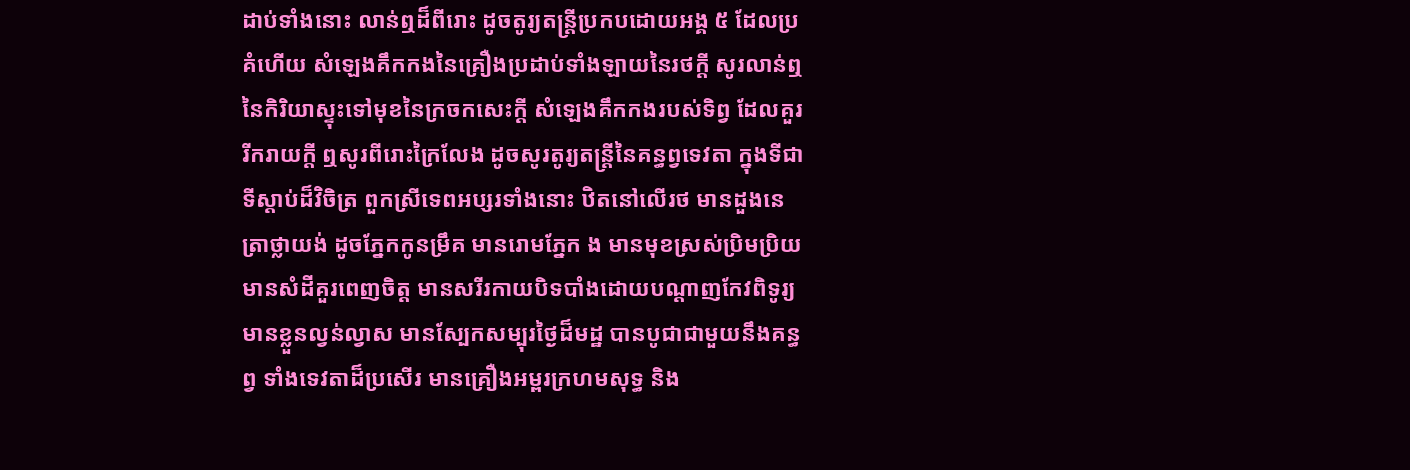ដាប់ទាំងនោះ លាន់ឮដ៏ពីរោះ ដូចតូរ្យតន្ត្រីប្រកបដោយអង្គ ៥ ដែលប្រគំហើយ សំឡេងគឹកកងនៃគ្រឿងប្រដាប់ទាំងឡាយនៃរថកី្ត សូរលាន់ឮនៃកិរិយាស្ទុះទៅមុខនៃក្រចកសេះកី្ត សំឡេងគឹកកងរបស់ទិព្វ ដែលគួររីករាយកី្ត ឮសូរពីរោះក្រៃលែង ដូចសូរតូរ្យតន្ត្រីនៃគន្ធព្វទេវតា ក្នុងទីជាទីស្តាប់ដ៏វិចិត្រ ពួកស្រីទេពអប្សរទាំងនោះ ឋិតនៅលើរថ មានដួងនេត្រាថ្លាយង់ ដូចភ្នែកកូនម្រឹគ មានរោមភ្នែក ង មានមុខស្រស់ប្រិមប្រិយ មានសំដីគួរពេញចិត្ត មានសរីរកាយបិទបាំងដោយបណ្តាញកែវពិទូរ្យ មានខ្លួនល្វន់ល្វាស មានស្បែកសម្បុរថ្ងៃដ៏មដ្ឋ បានបូជាជាមួយនឹងគន្ធព្វ ទាំងទេវតាដ៏ប្រសើរ មានគ្រឿងអម្ពរក្រហមសុទ្ធ និង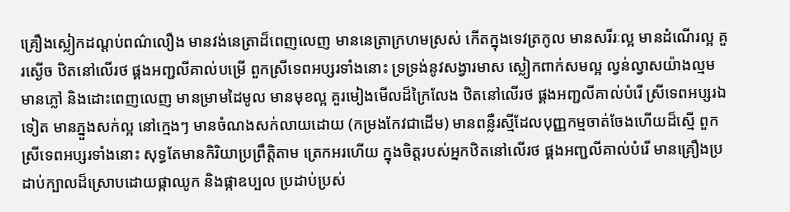គ្រឿងស្លៀកដណ្តប់ពណ៌លឿង មានវង់នេត្រាដ៏ពេញលេញ មាននេត្រាក្រហមស្រស់ កើតក្នុងទេវត្រកូល មានសរីរៈល្អ មានដំណើរល្អ គួរស្ងើច ឋិតនៅលើរថ ផ្គងអញ្ជលីគាល់បម្រើ ពួកស្រីទេពអប្សរទាំងនោះ ទ្រទ្រង់នូវសង្វារមាស ស្លៀកពាក់សមល្អ ល្វន់ល្វាសយ៉ាងល្មម មានភ្លៅ និងដោះពេញលេញ មានម្រាមដៃមូល មានមុខល្អ គួរមៀងមើលដ៏ក្រៃលែង ឋិតនៅលើរថ ផ្គងអញ្ជលីគាល់បំរើ ស្រីទេពអប្សរឯទៀត មានភ្នួងសក់ល្អ នៅក្មេងៗ មានចំណងសក់លាយដោយ (កម្រងកែវជាដើម) មានពន្លឺរស្មីដែលបុញ្ញកម្មចាត់ចែងហើយដ៏ស្មើ ពួកស្រីទេពអប្សរទាំងនោះ សុទ្ធតែមានកិរិយាប្រព្រឹត្តិតាម ត្រេកអរហើយ ក្នុងចិត្តរបស់អ្នកឋិតនៅលើរថ ផ្គងអញ្ជលីគាល់បំរើ មានគ្រឿងប្រដាប់ក្បាលដ៏ស្រោបដោយផ្កាឈូក និងផ្កាឧប្បល ប្រដាប់ប្រស់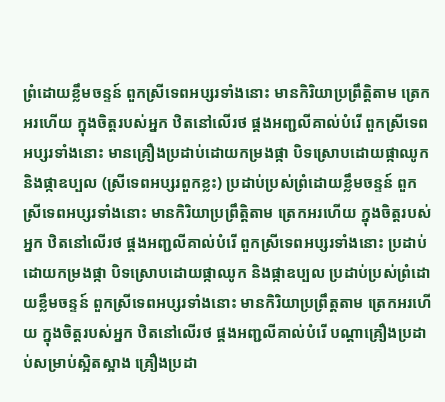ព្រំដោយខ្លឹមចន្ទន៍ ពួកស្រីទេពអប្សរទាំងនោះ មានកិរិយាប្រព្រឹត្តិតាម ត្រេកអរហើយ ក្នុងចិត្តរបស់អ្នក ឋិតនៅលើរថ ផ្គងអញ្ជលីគាល់បំរើ ពួកស្រីទេពអប្សរទាំងនោះ មានគ្រឿងប្រដាប់ដោយកម្រងផ្កា បិទស្រោបដោយផ្កាឈូក និងផ្កាឧប្បល (ស្រីទេពអប្សរពួកខ្លះ) ប្រដាប់ប្រស់ព្រំដោយខ្លឹមចន្ទន៍ ពួកស្រីទេពអប្សរទាំងនោះ មានកិរិយាប្រព្រឹត្តិតាម ត្រេកអរហើយ ក្នុងចិត្តរបស់អ្នក ឋិតនៅលើរថ ផ្គងអញ្ជលីគាល់បំរើ ពួកស្រីទេពអប្សរទាំងនោះ ប្រដាប់ដោយកម្រងផ្កា បិទស្រោបដោយផ្កាឈូក និងផ្កាឧប្បល ប្រដាប់ប្រស់ព្រំដោយខ្លឹមចន្ទន៍ ពួកស្រីទេពអប្សរទាំងនោះ មានកិរិយាប្រព្រឹត្តតាម ត្រេកអរហើយ ក្នុងចិត្តរបស់អ្នក ឋិតនៅលើរថ ផ្គងអញ្ជលីគាល់បំរើ បណ្តាគ្រឿងប្រដាប់សម្រាប់ស្អិតស្អាង គ្រឿងប្រដា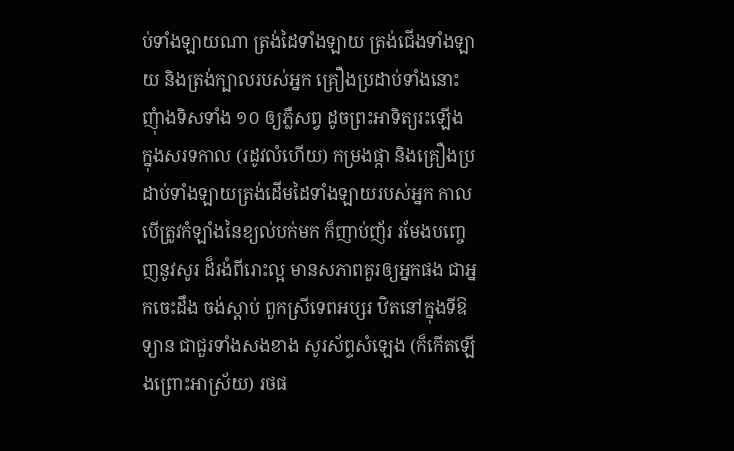ប់ទាំងឡាយណា ត្រង់ដៃទាំងឡាយ ត្រង់ជើងទាំងឡាយ និងត្រង់ក្បាលរបស់អ្នក គ្រឿងប្រដាប់ទាំងនោះ ញុំាងទិសទាំង ១០ ឲ្យភ្លឺសព្វ ដូចព្រះអាទិត្យរះឡើង ក្នុងសរទកាល (រដូវលំហើយ) កម្រងផ្កា និងគ្រឿងប្រដាប់ទាំងឡាយត្រង់ដើមដៃទាំងឡាយរបស់អ្នក កាលបើត្រូវកំឡាំងនៃខ្យល់បក់មក ក៏ញាប់ញ័រ រមែងបញ្ចេញនូវសូរ ដ៏រងំពីរោះល្អ មានសភាពគួរឲ្យអ្នកផង ជាអ្នកចេះដឹង ចង់ស្តាប់ ពួកស្រីទេពអប្សរ ឋិតនៅក្នុងទីឱទ្យាន ជាជួរទាំងសងខាង សូរស័ព្ទសំឡេង (ក៏កើតឡើងព្រោះអាស្រ័យ) រថផ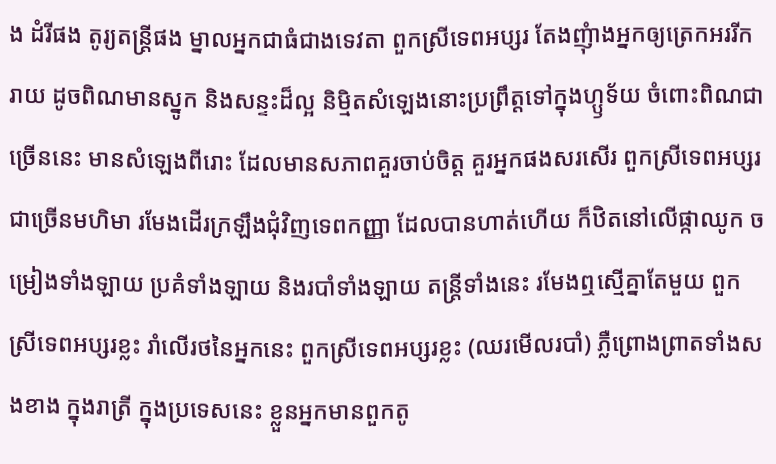ង ដំរីផង តូរ្យតន្ត្រីផង ម្នាលអ្នកជាធំជាងទេវតា ពួកស្រីទេពអប្សរ តែងញុំាងអ្នកឲ្យត្រេកអររីករាយ ដូចពិណមានស្នូក និងសន្ទះដ៏ល្អ និមិ្មតសំឡេងនោះប្រព្រឹត្តទៅក្នុងហ្ឫទ័យ ចំពោះពិណជាច្រើននេះ មានសំឡេងពីរោះ ដែលមានសភាពគួរចាប់ចិត្ត គួរអ្នកផងសរសើរ ពួកស្រីទេពអប្សរជាច្រើនមហិមា រមែងដើរក្រឡឹងជុំវិញទេពកញ្ញា ដែលបានហាត់ហើយ ក៏ឋិតនៅលើផ្កាឈូក ចម្រៀងទាំងឡាយ ប្រគំទាំងឡាយ និងរបាំទាំងឡាយ តន្ត្រីទាំងនេះ រមែងឮស្មើគ្នាតែមួយ ពួកស្រីទេពអប្សរខ្លះ រាំលើរថនៃអ្នកនេះ ពួកស្រីទេពអប្សរខ្លះ (ឈរមើលរបាំ) ភ្លឺព្រោងព្រាតទាំងសងខាង ក្នុងរាត្រី ក្នុងប្រទេសនេះ ខ្លួនអ្នកមានពួកតូ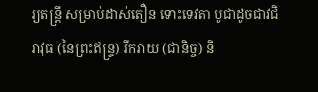រ្យតន្ត្រី សម្រាប់ដាស់តឿន ទោះទេវតា បូជាដូចជាវជិរាវុធ (នៃព្រះឥន្ទ្រ) រីករាយ (ជានិច្ច) និ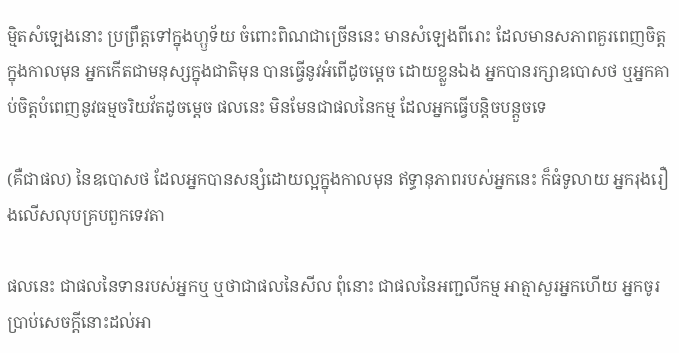ម្មិតសំឡេងនោះ ប្រព្រឹត្តទៅក្នុងហ្ឫទ័យ ចំពោះពិណជាច្រើននេះ មានសំឡេងពីរោះ ដែលមានសភាពគួរពេញចិត្ត ក្នុងកាលមុន អ្នកកើតជាមនុស្សក្នុងជាតិមុន បានធ្វើនូវអំពើដូចម្តេច ដោយខ្លួនឯង អ្នកបានរក្សាឧបោសថ ឬអ្នកគាប់ចិត្តបំពេញនូវធម្មចរិយវ័តដូចម្តេច ផលនេះ មិនមែនជាផលនៃកម្ម ដែលអ្នកធ្វើបន្តិចបន្តួចទេ

(គឺជាផល) នៃឧបោសថ ដែលអ្នកបានសន្សំដោយល្អក្នុងកាលមុន ឥទ្ធានុភាពរបស់អ្នកនេះ ក៏ធំទូលាយ អ្នករុងរឿងលើសលុបគ្របពួកទេវតា

ផលនេះ ជាផលនៃទានរបស់អ្នកឬ ឬថាជាផលនៃសីល ពុំនោះ ជាផលនៃអញ្ជលីកម្ម អាត្មាសួរអ្នកហើយ អ្នកចូរប្រាប់សេចកី្តនោះដល់អា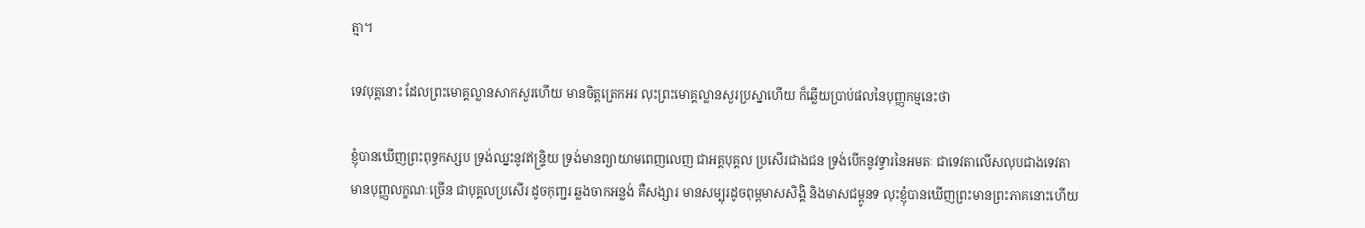ត្មា។

ទេវបុត្តនោះ ដែលព្រះមោគ្គល្លានសាកសួរហើយ មានចិត្តត្រេកអរ លុះព្រះមោគ្គល្លានសួរប្រស្នាហើយ ក៏ឆ្លើយប្រាប់ផលនៃបុញ្ញកម្មនេះថា

ខ្ញុំបានឃើញព្រះពុទ្ធកស្សប ទ្រង់ឈ្នះនូវឥន្ទ្រិយ ទ្រង់មានព្យាយាមពេញលេញ ជាអគ្គបុគ្គល ប្រសើរជាងជន ទ្រង់បើកនូវទ្វារនៃអមតៈ ជាទេវតាលើសលុបជាងទេវតាមានបុញ្ញលក្ខណៈច្រើន ជាបុគ្គលប្រសើរ ដូចកុញ្ជរ ឆ្លងចាកអន្លង់ គឺសង្សារ មានសម្បុរដូចពុម្ពមាសសិង្គិ និងមាសជម្ពូនទ លុះខ្ញុំបានឃើញព្រះមានព្រះភាគនោះហើយ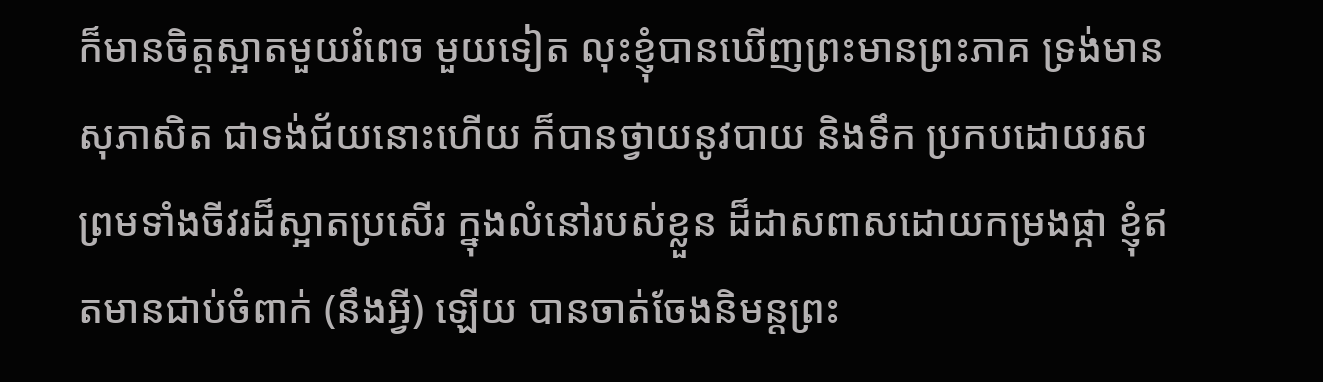ក៏មានចិត្តស្អាតមួយរំពេច មួយទៀត លុះខ្ញុំបានឃើញព្រះមានព្រះភាគ ទ្រង់មានសុភាសិត ជាទង់ជ័យនោះហើយ ក៏បានថ្វាយនូវបាយ និងទឹក ប្រកបដោយរស ព្រមទាំងចីវរដ៏ស្អាតប្រសើរ ក្នុងលំនៅរបស់ខ្លួន ដ៏ដាសពាសដោយកម្រងផ្កា ខ្ញុំឥតមានជាប់ចំពាក់ (នឹងអី្វ) ឡើយ បានចាត់ចែងនិមន្តព្រះ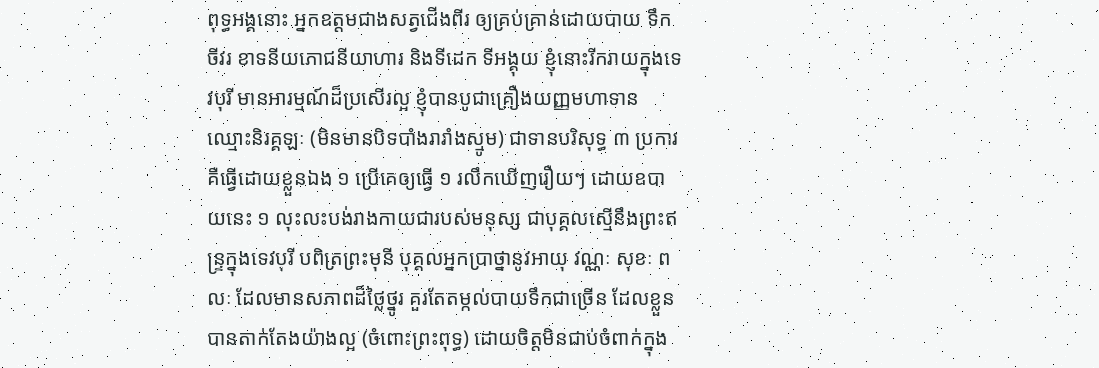ពុទ្ធអង្គនោះ អ្នកឧត្តមជាងសត្វជើងពីរ ឲ្យគ្រប់គ្រាន់ដោយបាយ ទឹក ចីវរ ខាទនីយភោជនីយាហារ និងទីដេក ទីអង្គុយ ខ្ញុំនោះរីករាយក្នុងទេវបុរី មានអារម្មណ៍ដ៏ប្រសើរល្អ ខ្ញុំបានបូជាគ្រឿងយញ្ញមហាទាន ឈ្មោះនិរគ្គឡៈ (មិនមានបិទបាំងរារាំងស្មូម) ជាទានបរិសុទ្ធ ៣ ប្រការ គឺធ្វើដោយខ្លួនឯង ១ ប្រើគេឲ្យធ្វើ ១ រលឹកឃើញរឿយៗ ដោយឧបាយនេះ ១ លុះលះបង់រាងកាយជារបស់មនុស្ស ជាបុគ្គលស្មើនឹងព្រះឥន្ទ្រក្នុងទេវបុរី បពិត្រព្រះមុនី បុគ្គលអ្នកប្រាថ្នានូវអាយុ វណ្ណៈ សុខៈ ពលៈ ដែលមានសភាពដ៏ថ្លៃថ្នូរ គួរតែតម្កល់បាយទឹកជាច្រើន ដែលខ្លួនបានតាក់តែងយ៉ាងល្អ (ចំពោះព្រះពុទ្ធ) ដោយចិត្តមិនជាប់ចំពាក់ក្នុង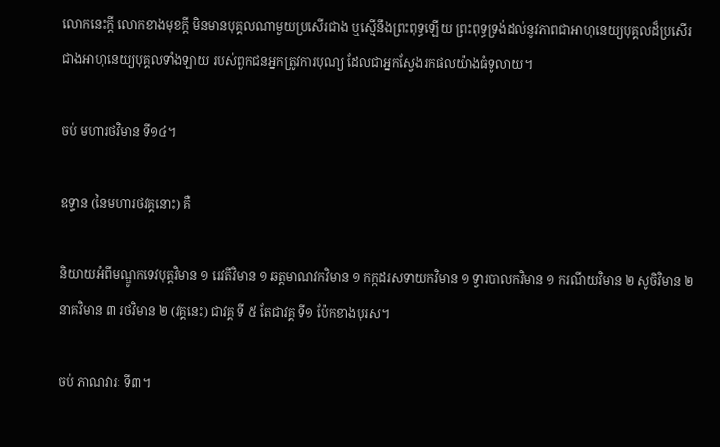លោកនេះកី្ត លោកខាងមុខកី្ត មិនមានបុគ្គលណាមួយប្រសើរជាង ឬស្មើនឹងព្រះពុទ្ធឡើយ ព្រះពុទ្ធទ្រង់ដល់នូវភាពជាអាហុនេយ្យបុគ្គលដ៏ប្រសើរជាងអាហុនេយ្យបុគ្គលទាំងឡាយ របស់ពួកជនអ្នកត្រូវការបុណ្យ ដែលជាអ្នកស្វែងរកផលយ៉ាងធំទូលាយ។

ចប់ មហារថវិមាន ទី១៤។

ឧទ្ទាន (នៃមហារថវគ្គនោះ) គឺ

និយាយអំពីមណ្ឌូកទេវបុត្តវិមាន ១ រេវតីវិមាន ១ ឆត្តមាណវកវិមាន ១ កក្កដរសទាយកវិមាន ១ ទ្វារបាលកវិមាន ១ ករណីយវិមាន ២ សូចិវិមាន ២ នាគវិមាន ៣ រថវិមាន ២ (វគ្គនេះ) ជាវគ្គ ទី ៥ តែជាវគ្គ ទី១ ប៉ែកខាងបុរស។

ចប់ ភាណវារៈ ទី៣។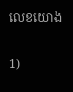លេខយោង

1)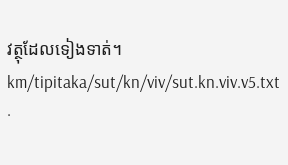វត្ថុដែលទៀងទាត់។
km/tipitaka/sut/kn/viv/sut.kn.viv.v5.txt ·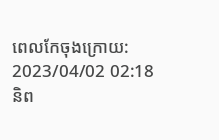ពេលកែចុងក្រោយ: 2023/04/02 02:18 និព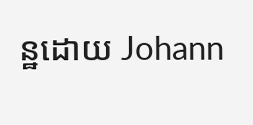ន្ឋដោយ Johann